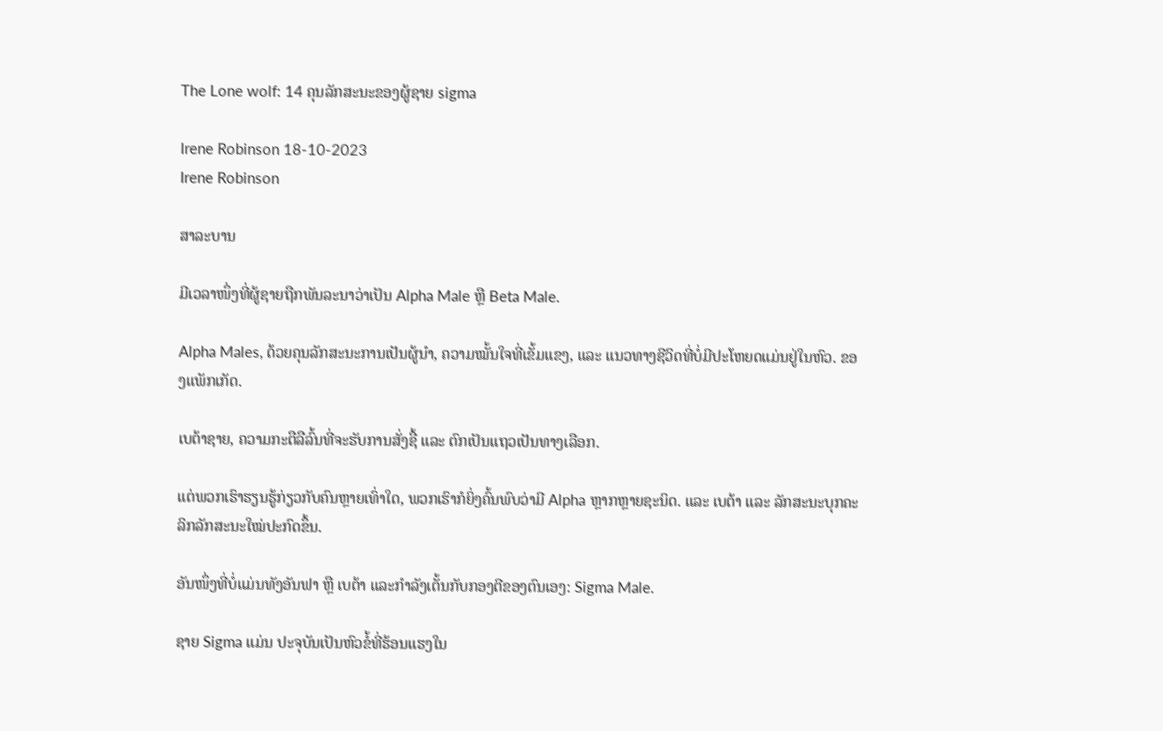The Lone wolf: 14 ຄຸນລັກສະນະຂອງຜູ້ຊາຍ sigma

Irene Robinson 18-10-2023
Irene Robinson

ສາລະບານ

ມີເວລາໜຶ່ງທີ່ຜູ້ຊາຍຖືກພັນລະນາວ່າເປັນ Alpha Male ຫຼື Beta Male.

Alpha Males, ດ້ວຍຄຸນລັກສະນະການເປັນຜູ້ນຳ, ຄວາມໝັ້ນໃຈທີ່ເຂັ້ມແຂງ, ແລະ ແນວທາງຊີວິດທີ່ບໍ່ມີປະໂຫຍດແມ່ນຢູ່ໃນຫົວ. ຂອງແພັກເກັດ.

ເບຕ້າຊາຍ, ຄວາມກະຕືລືລົ້ນທີ່ຈະຮັບການສັ່ງຊື້ ແລະ ຕົກເປັນແຖວເປັນທາງເລືອກ.

ແຕ່ພວກເຮົາຮຽນຮູ້ກ່ຽວກັບຄົນຫຼາຍເທົ່າໃດ, ພວກເຮົາກໍຍິ່ງຄົ້ນພົບວ່າມີ Alpha ຫຼາກຫຼາຍຊະນິດ. ແລະ ເບຕ້າ ແລະ ລັກສະນະບຸກຄະລິກລັກສະນະໃໝ່ປະກົດຂຶ້ນ.

ອັນໜຶ່ງທີ່ບໍ່ແມ່ນທັງອັນຟາ ຫຼື ເບຕ້າ ແລະກຳລັງເຕັ້ນກັບກອງຕີຂອງຕົນເອງ: Sigma Male.

ຊາຍ Sigma ແມ່ນ ປະຈຸບັນເປັນຫົວຂໍ້ທີ່ຮ້ອນແຮງໃນ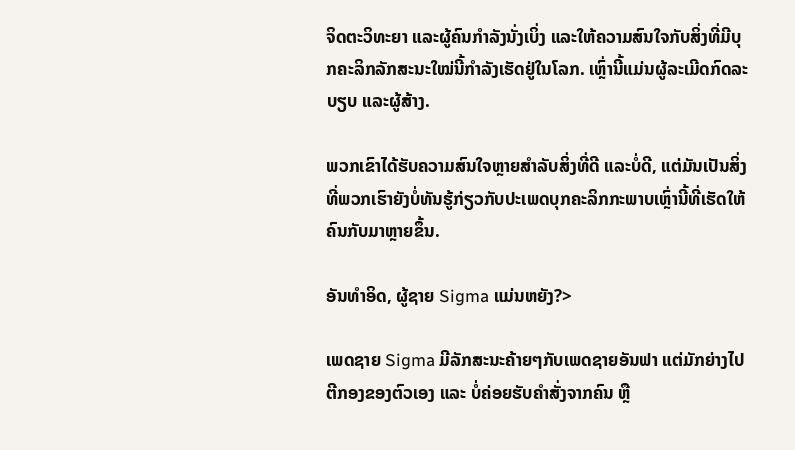ຈິດຕະວິທະຍາ ແລະຜູ້ຄົນກຳລັງນັ່ງເບິ່ງ ແລະໃຫ້ຄວາມສົນໃຈກັບສິ່ງທີ່ມີບຸກຄະລິກລັກສະນະໃໝ່ນີ້ກຳລັງເຮັດຢູ່ໃນໂລກ. ເຫຼົ່ານີ້ແມ່ນຜູ້ລະເມີດກົດລະບຽບ ແລະຜູ້ສ້າງ.

ພວກເຂົາໄດ້ຮັບຄວາມສົນໃຈຫຼາຍສໍາລັບສິ່ງທີ່ດີ ແລະບໍ່ດີ, ແຕ່ມັນເປັນສິ່ງທີ່ພວກເຮົາຍັງບໍ່ທັນຮູ້ກ່ຽວກັບປະເພດບຸກຄະລິກກະພາບເຫຼົ່ານີ້ທີ່ເຮັດໃຫ້ຄົນກັບມາຫຼາຍຂຶ້ນ.

ອັນທຳອິດ, ຜູ້ຊາຍ Sigma ແມ່ນຫຍັງ?>

ເພດຊາຍ Sigma ມີລັກສະນະຄ້າຍໆກັບເພດຊາຍອັນຟາ ແຕ່ມັກຍ່າງໄປຕີກອງຂອງຕົວເອງ ແລະ ບໍ່ຄ່ອຍຮັບຄຳສັ່ງຈາກຄົນ ຫຼື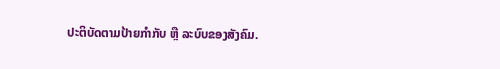ປະຕິບັດຕາມປ້າຍກຳກັບ ຫຼື ລະບົບຂອງສັງຄົມ.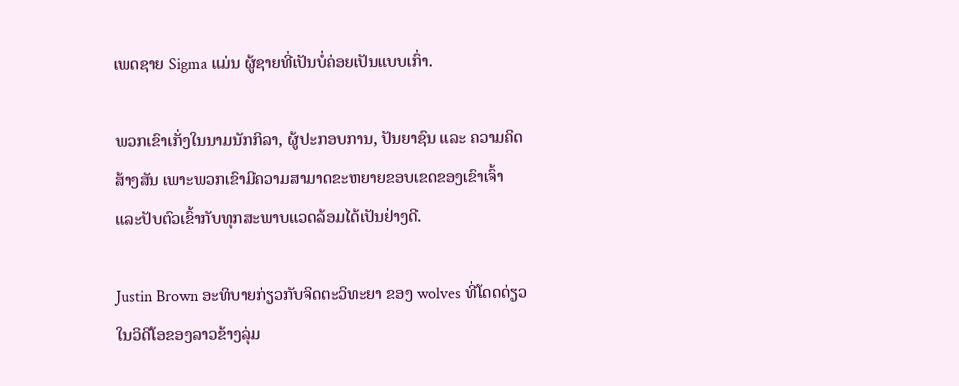ເພດຊາຍ Sigma ແມ່ນ ຜູ້ຊາຍທີ່ເປັນບໍ່ຄ່ອຍເປັນແບບເກົ່າ.

ພວກເຂົາເກັ່ງໃນນາມນັກກິລາ, ຜູ້ປະກອບການ, ປັນຍາຊົນ ແລະ ຄວາມຄິດສ້າງສັນ ເພາະພວກເຂົາມີຄວາມສາມາດຂະຫຍາຍຂອບເຂດຂອງເຂົາເຈົ້າ ແລະປັບຕົວເຂົ້າກັບທຸກສະພາບແວດລ້ອມໄດ້ເປັນຢ່າງດີ.

Justin Brown ອະທິບາຍກ່ຽວກັບຈິດຕະວິທະຍາ ຂອງ wolves ທີ່ໂດດດ່ຽວໃນວິດີໂອຂອງລາວຂ້າງລຸ່ມ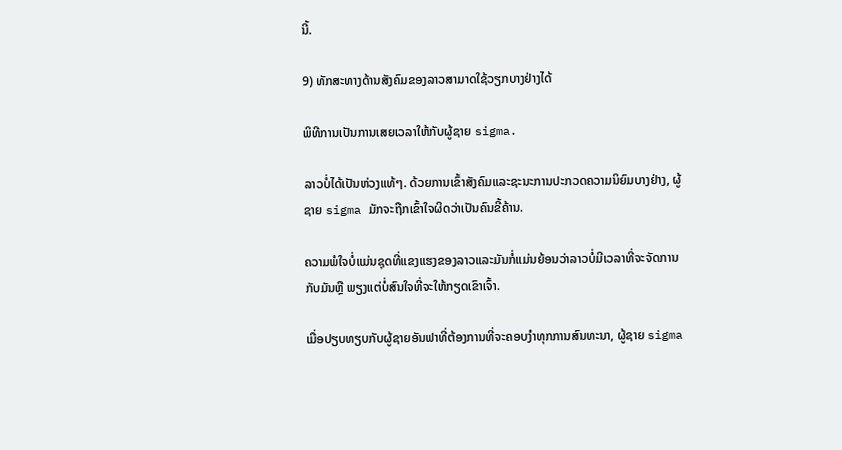ນີ້.

9) ທັກສະທາງດ້ານສັງຄົມຂອງລາວສາມາດໃຊ້ວຽກບາງຢ່າງໄດ້

ພິທີການເປັນການເສຍເວລາໃຫ້ກັບຜູ້ຊາຍ sigma.

ລາວບໍ່ໄດ້ເປັນຫ່ວງແທ້ໆ. ດ້ວຍການເຂົ້າສັງຄົມແລະຊະນະການປະກວດຄວາມນິຍົມບາງຢ່າງ, ຜູ້ຊາຍ sigma ມັກຈະຖືກເຂົ້າໃຈຜິດວ່າເປັນຄົນຂີ້ຄ້ານ.

ຄວາມພໍໃຈບໍ່ແມ່ນຊຸດທີ່ແຂງແຮງຂອງລາວແລະມັນກໍ່ແມ່ນຍ້ອນວ່າລາວບໍ່ມີເວລາທີ່ຈະຈັດການກັບມັນຫຼື ພຽງແຕ່ບໍ່ສົນໃຈທີ່ຈະໃຫ້ກຽດເຂົາເຈົ້າ.

ເມື່ອປຽບທຽບກັບຜູ້ຊາຍອັນຟາທີ່ຕ້ອງການທີ່ຈະຄອບງໍາທຸກການສົນທະນາ, ຜູ້ຊາຍ sigma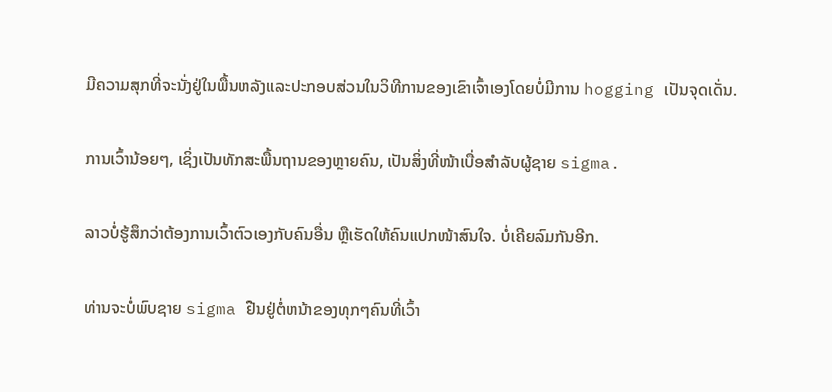ມີຄວາມສຸກທີ່ຈະນັ່ງຢູ່ໃນພື້ນຫລັງແລະປະກອບສ່ວນໃນວິທີການຂອງເຂົາເຈົ້າເອງໂດຍບໍ່ມີການ hogging ເປັນຈຸດເດັ່ນ.

ການເວົ້ານ້ອຍໆ, ເຊິ່ງເປັນທັກສະພື້ນຖານຂອງຫຼາຍຄົນ, ເປັນສິ່ງທີ່ໜ້າເບື່ອສຳລັບຜູ້ຊາຍ sigma.

ລາວບໍ່ຮູ້ສຶກວ່າຕ້ອງການເວົ້າຕົວເອງກັບຄົນອື່ນ ຫຼືເຮັດໃຫ້ຄົນແປກໜ້າສົນໃຈ. ບໍ່ເຄີຍລົມກັນອີກ.

ທ່ານຈະບໍ່ພົບຊາຍ sigma ຢືນຢູ່ຕໍ່ຫນ້າຂອງທຸກໆຄົນທີ່ເວົ້າ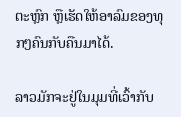ຕະຫຼົກ ຫຼືເຮັດໃຫ້ອາລົມຂອງທຸກໆຄົນກັບຄືນມາໄດ້.

ລາວມັກຈະຢູ່ໃນມຸມທີ່ເວົ້າກັບ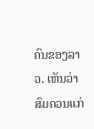ຄົນຂອງລາວ. ເຫັນວ່າສົມຄວນແກ່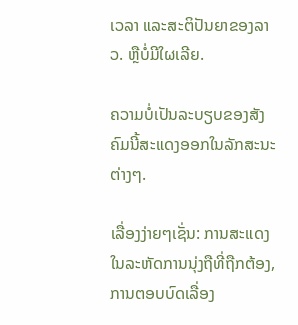ເວລາ ແລະສະຕິປັນຍາຂອງລາວ. ຫຼືບໍ່ມີໃຜເລີຍ.

ຄວາມບໍ່ເປັນລະບຽບຂອງສັງຄົມນີ້ສະແດງອອກໃນລັກສະນະຕ່າງໆ.

ເລື່ອງງ່າຍໆເຊັ່ນ: ການສະແດງໃນລະຫັດການນຸ່ງຖືທີ່ຖືກຕ້ອງ, ການຕອບບົດເລື່ອງ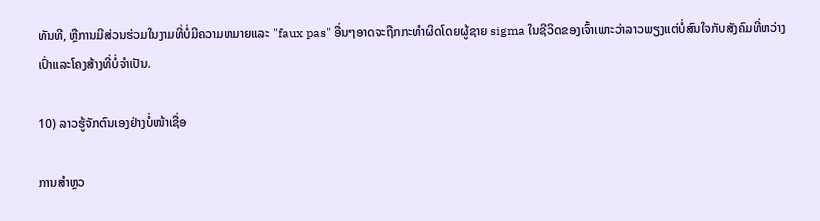ທັນທີ, ຫຼືການມີສ່ວນຮ່ວມໃນງາມທີ່ບໍ່ມີຄວາມຫມາຍແລະ "faux pas" ອື່ນໆອາດຈະຖືກກະທໍາຜິດໂດຍຜູ້ຊາຍ sigma ໃນຊີວິດຂອງເຈົ້າເພາະວ່າລາວພຽງແຕ່ບໍ່ສົນໃຈກັບສັງຄົມທີ່ຫວ່າງເປົ່າແລະໂຄງສ້າງທີ່ບໍ່ຈໍາເປັນ.

10) ລາວຮູ້ຈັກຕົນເອງຢ່າງບໍ່ໜ້າເຊື່ອ

ການສຳຫຼວ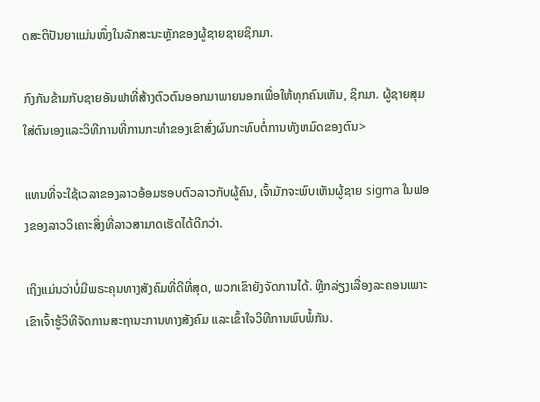ດສະຕິປັນຍາແມ່ນໜຶ່ງໃນລັກສະນະຫຼັກຂອງຜູ້ຊາຍຊາຍຊິກມາ.

ກົງກັນຂ້າມກັບຊາຍອັນຟາທີ່ສ້າງຕົວຕົນອອກມາພາຍນອກເພື່ອໃຫ້ທຸກຄົນເຫັນ, ຊິກມາ. ຜູ້ຊາຍສຸມໃສ່ຕົນເອງແລະວິທີການທີ່ການກະທໍາຂອງເຂົາສົ່ງຜົນກະທົບຕໍ່ການທັງຫມົດຂອງຕົນ>

ແທນທີ່ຈະໃຊ້ເວລາຂອງລາວອ້ອມຮອບຕົວລາວກັບຜູ້ຄົນ, ເຈົ້າມັກຈະພົບເຫັນຜູ້ຊາຍ sigma ໃນຟອງຂອງລາວວິເຄາະສິ່ງທີ່ລາວສາມາດເຮັດໄດ້ດີກວ່າ.

ເຖິງແມ່ນວ່າບໍ່ມີພຣະຄຸນທາງສັງຄົມທີ່ດີທີ່ສຸດ, ພວກເຂົາຍັງຈັດການໄດ້. ຫຼີກລ່ຽງເລື່ອງລະຄອນເພາະເຂົາເຈົ້າຮູ້ວິທີຈັດການສະຖານະການທາງສັງຄົມ ແລະເຂົ້າໃຈວິທີການພົບພໍ້ກັນ.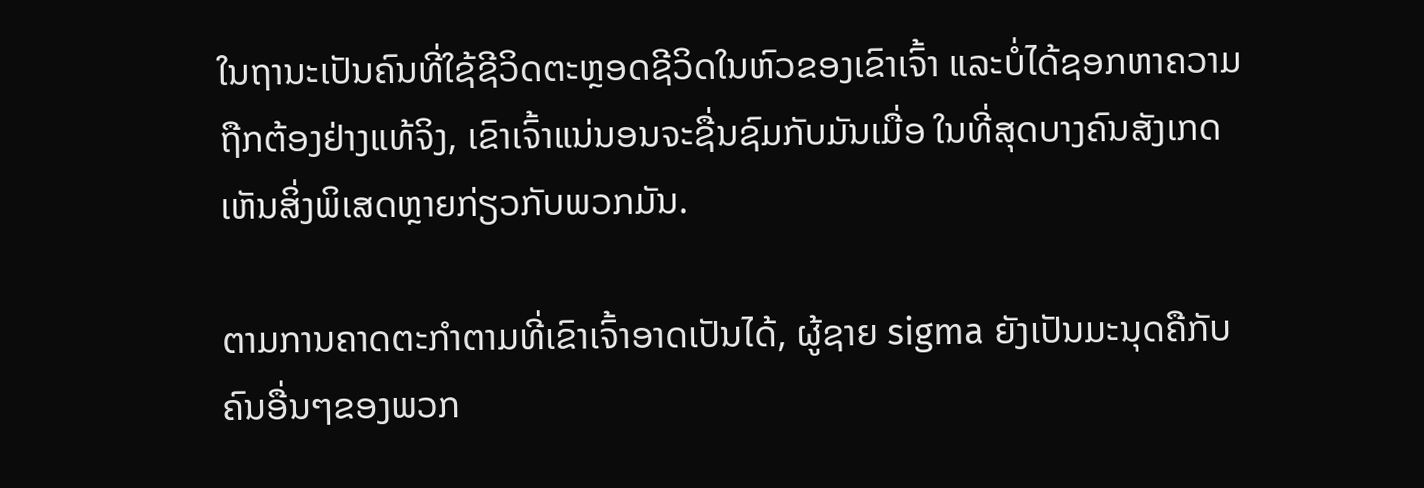ໃນຖານະເປັນຄົນທີ່ໃຊ້ຊີວິດຕະຫຼອດຊີວິດໃນຫົວຂອງເຂົາເຈົ້າ ແລະບໍ່ໄດ້ຊອກຫາຄວາມຖືກຕ້ອງຢ່າງແທ້ຈິງ, ເຂົາເຈົ້າແນ່ນອນຈະຊື່ນຊົມກັບມັນເມື່ອ ໃນທີ່ສຸດບາງຄົນສັງເກດເຫັນສິ່ງພິເສດຫຼາຍກ່ຽວກັບພວກມັນ.

ຕາມການຄາດຕະກຳຕາມທີ່ເຂົາເຈົ້າອາດເປັນໄດ້, ຜູ້ຊາຍ sigma ຍັງເປັນມະນຸດຄືກັບຄົນອື່ນໆຂອງພວກ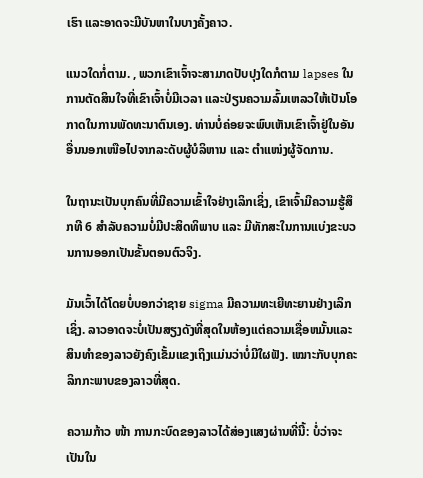ເຮົາ ແລະອາດຈະມີບັນຫາໃນບາງຄັ້ງຄາວ.

ແນວໃດກໍ່ຕາມ. , ພວກເຂົາເຈົ້າຈະສາມາດປັບປຸງໃດກໍຕາມ lapses ໃນການຕັດສິນໃຈທີ່ເຂົາເຈົ້າບໍ່ມີເວລາ ແລະປ່ຽນຄວາມລົ້ມເຫລວໃຫ້ເປັນໂອກາດໃນການພັດທະນາຕົນເອງ. ທ່ານບໍ່ຄ່ອຍຈະພົບເຫັນເຂົາເຈົ້າຢູ່ໃນອັນອື່ນນອກເໜືອໄປຈາກລະດັບຜູ້ບໍລິຫານ ແລະ ຕໍາແໜ່ງຜູ້ຈັດການ.

ໃນຖານະເປັນບຸກຄົນທີ່ມີຄວາມເຂົ້າໃຈຢ່າງເລິກເຊິ່ງ, ເຂົາເຈົ້າມີຄວາມຮູ້ສຶກທີ 6 ສໍາລັບຄວາມບໍ່ມີປະສິດທິພາບ ແລະ ມີທັກສະໃນການແບ່ງຂະບວນການອອກເປັນຂັ້ນຕອນຕົວຈິງ.

ມັນເວົ້າໄດ້ໂດຍບໍ່ບອກວ່າຊາຍ sigma ມີຄວາມທະເຍີທະຍານຢ່າງເລິກເຊິ່ງ. ລາວອາດຈະບໍ່ເປັນສຽງດັງທີ່ສຸດໃນຫ້ອງແຕ່ຄວາມເຊື່ອຫມັ້ນແລະສິນທໍາຂອງລາວຍັງຄົງເຂັ້ມແຂງເຖິງແມ່ນວ່າບໍ່ມີໃຜຟັງ. ເໝາະກັບບຸກຄະລິກກະພາບຂອງລາວທີ່ສຸດ.

ຄວາມກ້າວ ໜ້າ ການກະບົດຂອງລາວໄດ້ສ່ອງແສງຜ່ານທີ່ນີ້: ບໍ່ວ່າຈະເປັນໃນ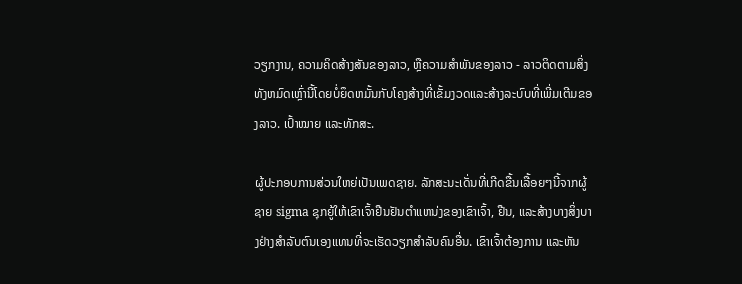ວຽກງານ, ຄວາມຄິດສ້າງສັນຂອງລາວ, ຫຼືຄວາມສໍາພັນຂອງລາວ - ລາວຕິດຕາມສິ່ງທັງຫມົດເຫຼົ່ານີ້ໂດຍບໍ່ຍຶດຫມັ້ນກັບໂຄງສ້າງທີ່ເຂັ້ມງວດແລະສ້າງລະບົບທີ່ເພີ່ມເຕີມຂອງລາວ. ເປົ້າໝາຍ ແລະທັກສະ.

ຜູ້ປະກອບການສ່ວນໃຫຍ່ເປັນເພດຊາຍ. ລັກສະນະເດັ່ນທີ່ເກີດຂື້ນເລື້ອຍໆນີ້ຈາກຜູ້ຊາຍ sigma ຊຸກຍູ້ໃຫ້ເຂົາເຈົ້າຢືນຢັນຕໍາແຫນ່ງຂອງເຂົາເຈົ້າ, ຢືນ, ແລະສ້າງບາງສິ່ງບາງຢ່າງສໍາລັບຕົນເອງແທນທີ່ຈະເຮັດວຽກສໍາລັບຄົນອື່ນ. ເຂົາເຈົ້າຕ້ອງການ ແລະຫັນ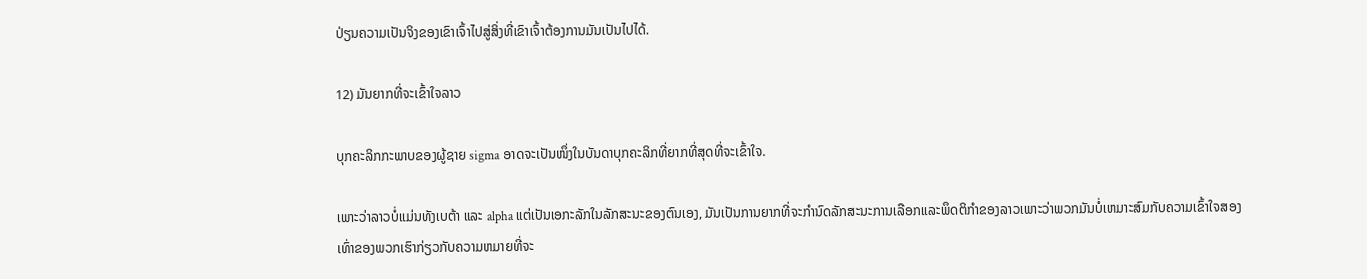ປ່ຽນຄວາມເປັນຈິງຂອງເຂົາເຈົ້າໄປສູ່ສິ່ງທີ່ເຂົາເຈົ້າຕ້ອງການມັນເປັນໄປໄດ້.

12) ມັນຍາກທີ່ຈະເຂົ້າໃຈລາວ

ບຸກຄະລິກກະພາບຂອງຜູ້ຊາຍ sigma ອາດຈະເປັນໜຶ່ງໃນບັນດາບຸກຄະລິກທີ່ຍາກທີ່ສຸດທີ່ຈະເຂົ້າໃຈ.

ເພາະວ່າລາວບໍ່ແມ່ນທັງເບຕ້າ ແລະ alpha ແຕ່ເປັນເອກະລັກໃນລັກສະນະຂອງຕົນເອງ, ມັນເປັນການຍາກທີ່ຈະກໍານົດລັກສະນະການເລືອກແລະພຶດຕິກໍາຂອງລາວເພາະວ່າພວກມັນບໍ່ເຫມາະສົມກັບຄວາມເຂົ້າໃຈສອງເທົ່າຂອງພວກເຮົາກ່ຽວກັບຄວາມຫມາຍທີ່ຈະ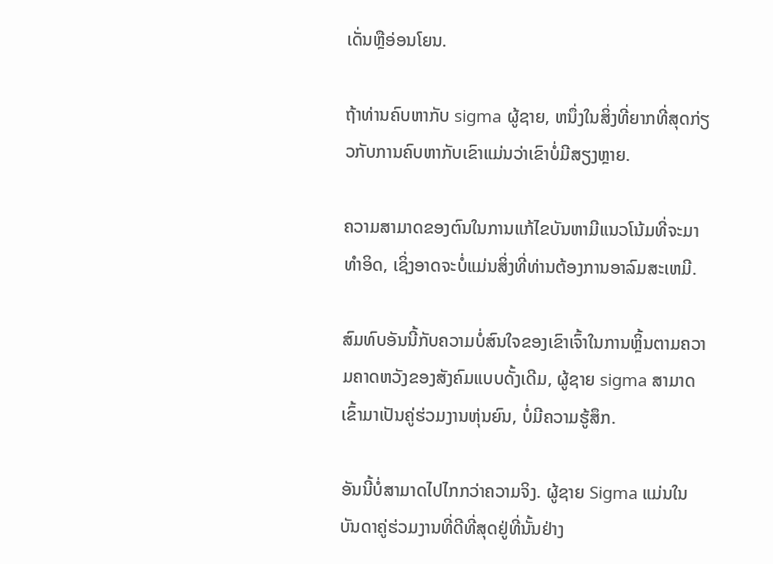ເດັ່ນຫຼືອ່ອນໂຍນ.

ຖ້າທ່ານຄົບຫາກັບ sigma ຜູ້ຊາຍ, ຫນຶ່ງໃນສິ່ງທີ່ຍາກທີ່ສຸດກ່ຽວກັບການຄົບຫາກັບເຂົາແມ່ນວ່າເຂົາບໍ່ມີສຽງຫຼາຍ.

ຄວາມສາມາດຂອງຕົນໃນການແກ້ໄຂບັນຫາມີແນວໂນ້ມທີ່ຈະມາທໍາອິດ, ເຊິ່ງອາດຈະບໍ່ແມ່ນສິ່ງທີ່ທ່ານຕ້ອງການອາລົມສະເຫມີ.

ສົມທົບອັນນີ້ກັບຄວາມບໍ່ສົນໃຈຂອງເຂົາເຈົ້າໃນການຫຼິ້ນຕາມຄວາມຄາດຫວັງຂອງສັງຄົມແບບດັ້ງເດີມ, ຜູ້ຊາຍ sigma ສາມາດເຂົ້າມາເປັນຄູ່ຮ່ວມງານຫຸ່ນຍົນ, ບໍ່ມີຄວາມຮູ້ສຶກ.

ອັນນີ້ບໍ່ສາມາດໄປໄກກວ່າຄວາມຈິງ. ຜູ້ຊາຍ Sigma ແມ່ນໃນບັນດາຄູ່ຮ່ວມງານທີ່ດີທີ່ສຸດຢູ່ທີ່ນັ້ນຢ່າງ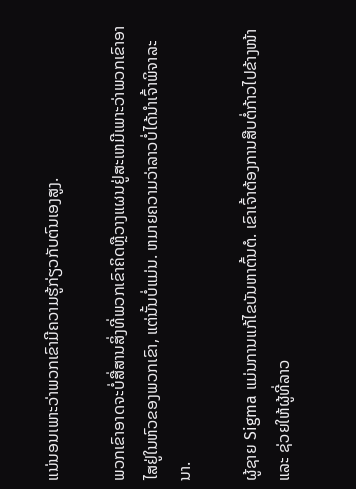ແນ່ນອນເພາະວ່າພວກເຂົາມີຄວາມຮູ້ກ່ຽວກັບຕົນເອງສູງ.

ພວກເຂົາອາດຈະບໍ່ສື່ສານສິ່ງທີ່ພວກເຂົາຄິດຫຼືວາງແຜນຢູ່ສະເຫມີເພາະວ່າພວກເຂົາອາໄສຢູ່ໃນຫົວຂອງພວກເຂົາ, ແຕ່ນັ້ນບໍ່ແມ່ນ. ຫມາຍຄວາມວ່າລາວບໍ່ໄດ້ນໍາເຈົ້າພິຈາລະນາ.

ຜູ້ຊາຍ Sigma ແມ່ນການແກ້ໄຂບັນຫາຕົ້ນຕໍ. ເຂົາເຈົ້າຕ້ອງການສືບຕໍ່ກ້າວໄປຂ້າງໜ້າ ແລະ ຊ່ວຍໃຫ້ຜູ້ທີ່ລາວ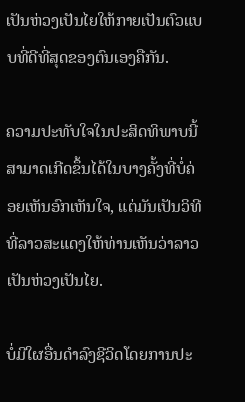ເປັນຫ່ວງເປັນໄຍໃຫ້ກາຍເປັນຕົວແບບທີ່ດີທີ່ສຸດຂອງຕົນເອງຄືກັນ.

ຄວາມປະທັບໃຈໃນປະສິດທິພາບນີ້ສາມາດເກີດຂຶ້ນໄດ້ໃນບາງຄັ້ງທີ່ບໍ່ຄ່ອຍເຫັນອົກເຫັນໃຈ, ແຕ່ມັນເປັນວິທີທີ່ລາວສະແດງໃຫ້ທ່ານເຫັນວ່າລາວເປັນຫ່ວງເປັນໄຍ.

ບໍ່ມີໃຜອື່ນດໍາລົງຊີວິດໂດຍການປະ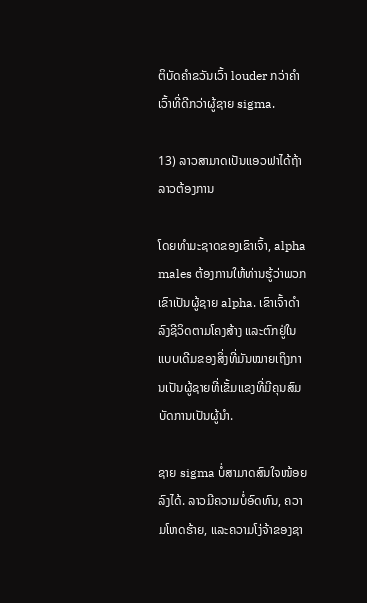ຕິບັດຄໍາຂວັນເວົ້າ louder ກວ່າຄໍາເວົ້າທີ່ດີກວ່າຜູ້ຊາຍ sigma.

13) ລາວສາມາດເປັນແອວຟາໄດ້ຖ້າລາວຕ້ອງການ

ໂດຍທໍາມະຊາດຂອງເຂົາເຈົ້າ, alpha males ຕ້ອງການໃຫ້ທ່ານຮູ້ວ່າພວກເຂົາເປັນຜູ້ຊາຍ alpha. ເຂົາເຈົ້າດຳລົງຊີວິດຕາມໂຄງສ້າງ ແລະຕົກຢູ່ໃນແບບເດີມຂອງສິ່ງທີ່ມັນໝາຍເຖິງການເປັນຜູ້ຊາຍທີ່ເຂັ້ມແຂງທີ່ມີຄຸນສົມບັດການເປັນຜູ້ນຳ.

ຊາຍ sigma ບໍ່ສາມາດສົນໃຈໜ້ອຍລົງໄດ້. ລາວມີຄວາມບໍ່ອົດທົນ, ຄວາມໂຫດຮ້າຍ, ແລະຄວາມໂງ່ຈ້າຂອງຊາ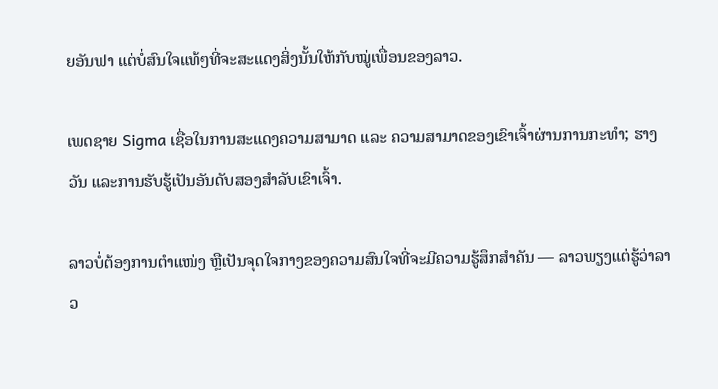ຍອັນຟາ ແຕ່ບໍ່ສົນໃຈແທ້ໆທີ່ຈະສະແດງສິ່ງນັ້ນໃຫ້ກັບໝູ່ເພື່ອນຂອງລາວ.

ເພດຊາຍ Sigma ເຊື່ອໃນການສະແດງຄວາມສາມາດ ແລະ ຄວາມສາມາດຂອງເຂົາເຈົ້າຜ່ານການກະທຳ; ຮາງວັນ ແລະການຮັບຮູ້ເປັນອັນດັບສອງສຳລັບເຂົາເຈົ້າ.

ລາວບໍ່ຕ້ອງການຕໍາແໜ່ງ ຫຼືເປັນຈຸດໃຈກາງຂອງຄວາມສົນໃຈທີ່ຈະມີຄວາມຮູ້ສຶກສໍາຄັນ — ລາວພຽງແຕ່ຮູ້ວ່າລາວ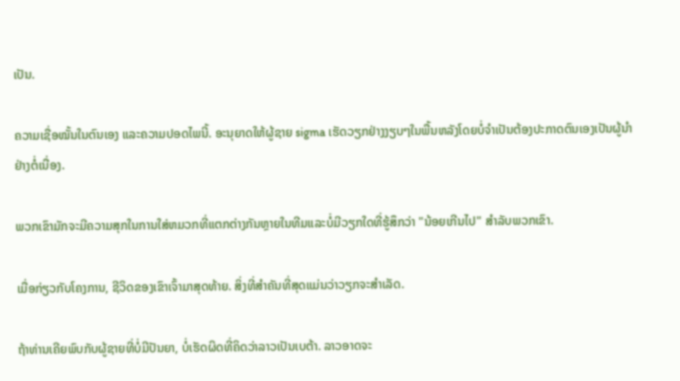ເປັນ.

ຄວາມເຊື່ອໝັ້ນໃນຕົນເອງ ແລະຄວາມປອດໄພນີ້. ອະນຸຍາດໃຫ້ຜູ້ຊາຍ sigma ເຮັດວຽກຢ່າງງຽບໆໃນພື້ນຫລັງໂດຍບໍ່ຈໍາເປັນຕ້ອງປະກາດຕົນເອງເປັນຜູ້ນໍາຢ່າງຕໍ່ເນື່ອງ.

ພວກເຂົາມັກຈະມີຄວາມສຸກໃນການໃສ່ຫມວກທີ່ແຕກຕ່າງກັນຫຼາຍໃນທີມແລະບໍ່ມີວຽກໃດທີ່ຮູ້ສຶກວ່າ "ນ້ອຍເກີນໄປ" ສໍາລັບພວກເຂົາ.

ເມື່ອກ່ຽວກັບໂຄງການ, ຊີວິດຂອງເຂົາເຈົ້າມາສຸດທ້າຍ. ສິ່ງທີ່ສໍາຄັນທີ່ສຸດແມ່ນວ່າວຽກຈະສໍາເລັດ.

ຖ້າທ່ານເຄີຍພົບກັບຜູ້ຊາຍທີ່ບໍ່ມີປັນຍາ, ບໍ່ເຮັດຜິດທີ່ຄິດວ່າລາວເປັນເບຕ້າ. ລາວອາດຈະ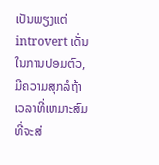ເປັນພຽງແຕ່ introvert ເດັ່ນໃນການປອມຕົວ, ມີຄວາມສຸກລໍຖ້າເວລາທີ່ເຫມາະສົມທີ່ຈະສ່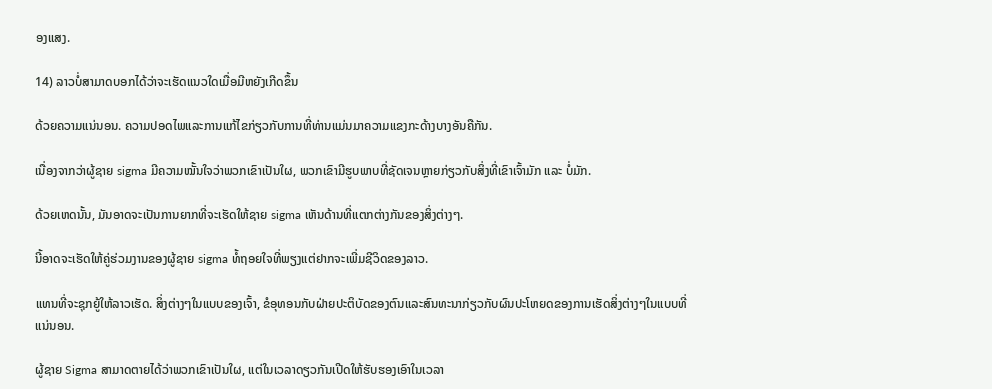ອງແສງ.

14) ລາວບໍ່ສາມາດບອກໄດ້ວ່າຈະເຮັດແນວໃດເມື່ອມີຫຍັງເກີດຂຶ້ນ

ດ້ວຍຄວາມແນ່ນອນ. ຄວາມປອດໄພແລະການແກ້ໄຂກ່ຽວກັບການທີ່ທ່ານແມ່ນມາຄວາມແຂງກະດ້າງບາງອັນຄືກັນ.

ເນື່ອງຈາກວ່າຜູ້ຊາຍ sigma ມີຄວາມໝັ້ນໃຈວ່າພວກເຂົາເປັນໃຜ, ພວກເຂົາມີຮູບພາບທີ່ຊັດເຈນຫຼາຍກ່ຽວກັບສິ່ງທີ່ເຂົາເຈົ້າມັກ ແລະ ບໍ່ມັກ.

ດ້ວຍເຫດນັ້ນ, ມັນອາດຈະເປັນການຍາກທີ່ຈະເຮັດໃຫ້ຊາຍ sigma ເຫັນດ້ານທີ່ແຕກຕ່າງກັນຂອງສິ່ງຕ່າງໆ.

ນີ້ອາດຈະເຮັດໃຫ້ຄູ່ຮ່ວມງານຂອງຜູ້ຊາຍ sigma ທໍ້ຖອຍໃຈທີ່ພຽງແຕ່ຢາກຈະເພີ່ມຊີວິດຂອງລາວ.

ແທນທີ່ຈະຊຸກຍູ້ໃຫ້ລາວເຮັດ. ສິ່ງຕ່າງໆໃນແບບຂອງເຈົ້າ, ຂໍອຸທອນກັບຝ່າຍປະຕິບັດຂອງຕົນແລະສົນທະນາກ່ຽວກັບຜົນປະໂຫຍດຂອງການເຮັດສິ່ງຕ່າງໆໃນແບບທີ່ແນ່ນອນ.

ຜູ້ຊາຍ Sigma ສາມາດຕາຍໄດ້ວ່າພວກເຂົາເປັນໃຜ, ແຕ່ໃນເວລາດຽວກັນເປີດໃຫ້ຮັບຮອງເອົາໃນເວລາ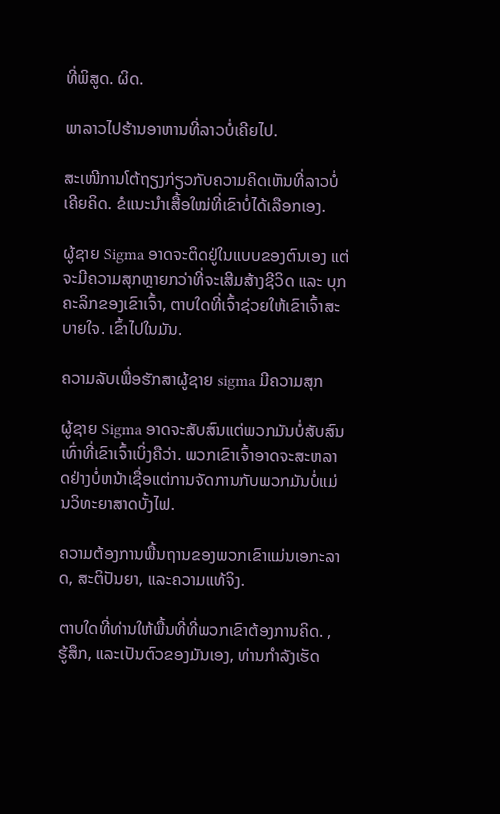ທີ່ພິສູດ. ຜິດ.

ພາລາວໄປຮ້ານອາຫານທີ່ລາວບໍ່ເຄີຍໄປ.

ສະເໜີການໂຕ້ຖຽງກ່ຽວກັບຄວາມຄິດເຫັນທີ່ລາວບໍ່ເຄີຍຄິດ. ຂໍແນະນຳເສື້ອໃໝ່ທີ່ເຂົາບໍ່ໄດ້ເລືອກເອງ.

ຜູ້ຊາຍ Sigma ອາດຈະຕິດຢູ່ໃນແບບຂອງຕົນເອງ ແຕ່ຈະມີຄວາມສຸກຫຼາຍກວ່າທີ່ຈະເສີມສ້າງຊີວິດ ແລະ ບຸກຄະລິກຂອງເຂົາເຈົ້າ, ຕາບໃດທີ່ເຈົ້າຊ່ວຍໃຫ້ເຂົາເຈົ້າສະບາຍໃຈ. ເຂົ້າໄປໃນມັນ.

ຄວາມລັບເພື່ອຮັກສາຜູ້ຊາຍ sigma ມີຄວາມສຸກ

ຜູ້ຊາຍ Sigma ອາດຈະສັບສົນແຕ່ພວກມັນບໍ່ສັບສົນເທົ່າທີ່ເຂົາເຈົ້າເບິ່ງຄືວ່າ. ພວກເຂົາເຈົ້າອາດຈະສະຫລາດຢ່າງບໍ່ຫນ້າເຊື່ອແຕ່ການຈັດການກັບພວກມັນບໍ່ແມ່ນວິທະຍາສາດບັ້ງໄຟ.

ຄວາມຕ້ອງການພື້ນຖານຂອງພວກເຂົາແມ່ນເອກະລາດ, ສະຕິປັນຍາ, ແລະຄວາມແທ້ຈິງ.

ຕາບໃດທີ່ທ່ານໃຫ້ພື້ນທີ່ທີ່ພວກເຂົາຕ້ອງການຄິດ. , ຮູ້ສຶກ, ແລະເປັນຕົວຂອງມັນເອງ, ທ່ານກໍາລັງເຮັດ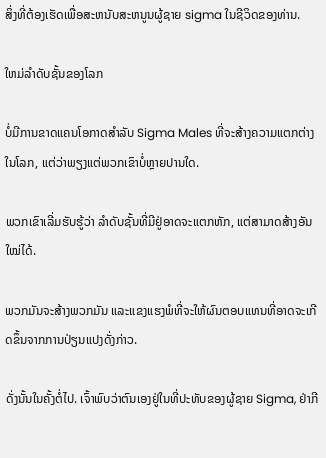ສິ່ງທີ່ຕ້ອງເຮັດເພື່ອສະຫນັບສະຫນູນຜູ້ຊາຍ sigma ໃນຊີວິດຂອງທ່ານ.

ໃຫມ່ລໍາດັບຊັ້ນຂອງໂລກ

ບໍ່ມີການຂາດແຄນໂອກາດສໍາລັບ Sigma Males ທີ່ຈະສ້າງຄວາມແຕກຕ່າງໃນໂລກ, ແຕ່ວ່າພຽງແຕ່ພວກເຂົາບໍ່ຫຼາຍປານໃດ.

ພວກເຂົາເລີ່ມຮັບຮູ້ວ່າ ລຳດັບຊັ້ນທີ່ມີຢູ່ອາດຈະແຕກຫັກ, ແຕ່ສາມາດສ້າງອັນໃໝ່ໄດ້.

ພວກມັນຈະສ້າງພວກມັນ ແລະແຂງແຮງພໍທີ່ຈະໃຫ້ຜົນຕອບແທນທີ່ອາດຈະເກີດຂຶ້ນຈາກການປ່ຽນແປງດັ່ງກ່າວ.

ດັ່ງນັ້ນໃນຄັ້ງຕໍ່ໄປ. ເຈົ້າພົບວ່າຕົນເອງຢູ່ໃນທີ່ປະທັບຂອງຜູ້ຊາຍ Sigma, ຢ່າກີ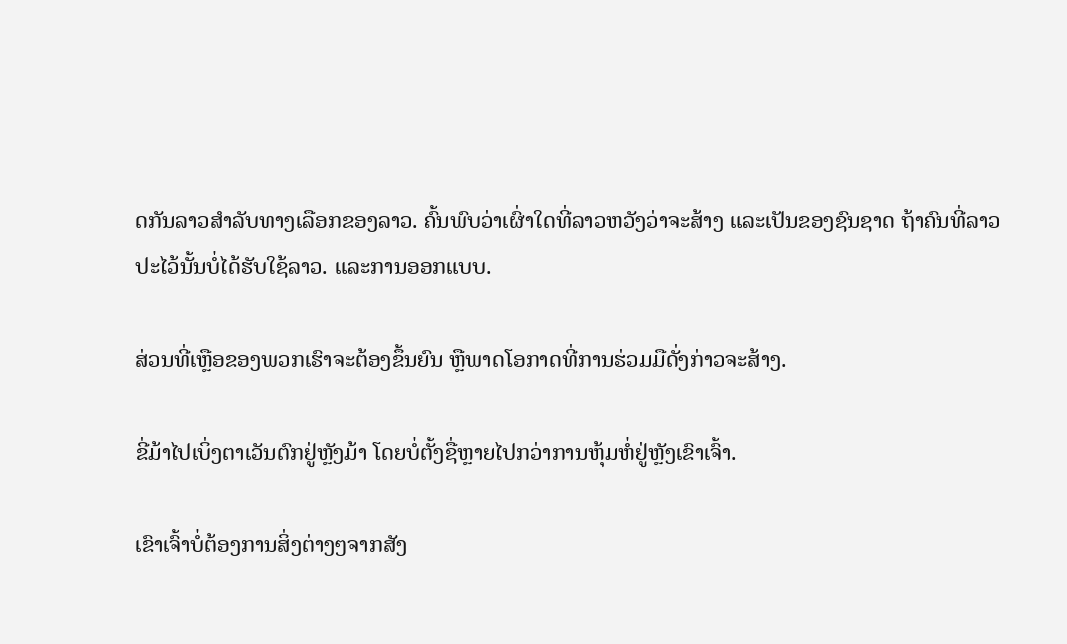ດກັນລາວສໍາລັບທາງເລືອກຂອງລາວ. ຄົ້ນພົບວ່າເຜົ່າໃດທີ່ລາວຫວັງວ່າຈະສ້າງ ແລະເປັນຂອງຊົນຊາດ ຖ້າຄົນທີ່ລາວປະໄວ້ນັ້ນບໍ່ໄດ້ຮັບໃຊ້ລາວ. ແລະການອອກແບບ.

ສ່ວນທີ່ເຫຼືອຂອງພວກເຮົາຈະຕ້ອງຂຶ້ນຍົນ ຫຼືພາດໂອກາດທີ່ການຮ່ວມມືດັ່ງກ່າວຈະສ້າງ.

ຂີ່ມ້າໄປເບິ່ງຕາເວັນຕົກຢູ່ຫຼັງມ້າ ໂດຍບໍ່ຕັ້ງຊື່ຫຼາຍໄປກວ່າການຫຸ້ມຫໍ່ຢູ່ຫຼັງເຂົາເຈົ້າ.

ເຂົາເຈົ້າບໍ່ຕ້ອງການສິ່ງຕ່າງໆຈາກສັງ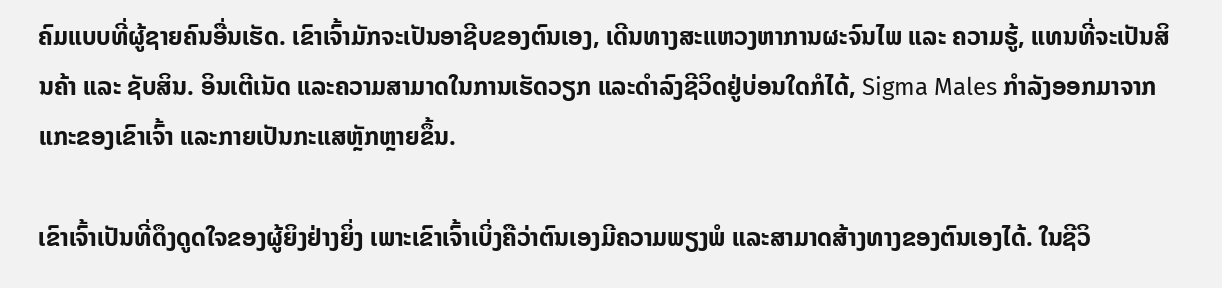ຄົມແບບທີ່ຜູ້ຊາຍຄົນອື່ນເຮັດ. ເຂົາເຈົ້າມັກຈະເປັນອາຊີບຂອງຕົນເອງ, ເດີນທາງສະແຫວງຫາການຜະຈົນໄພ ແລະ ຄວາມຮູ້, ແທນທີ່ຈະເປັນສິນຄ້າ ແລະ ຊັບສິນ. ອິນເຕີເນັດ ແລະຄວາມສາມາດໃນການເຮັດວຽກ ແລະດໍາລົງຊີວິດຢູ່ບ່ອນໃດກໍໄດ້, Sigma Males ກໍາລັງອອກມາຈາກແກະຂອງເຂົາເຈົ້າ ແລະກາຍເປັນກະແສຫຼັກຫຼາຍຂຶ້ນ.

ເຂົາເຈົ້າເປັນທີ່ດຶງດູດໃຈຂອງຜູ້ຍິງຢ່າງຍິ່ງ ເພາະເຂົາເຈົ້າເບິ່ງຄືວ່າຕົນເອງມີຄວາມພຽງພໍ ແລະສາມາດສ້າງທາງຂອງຕົນເອງໄດ້. ໃນຊີວິ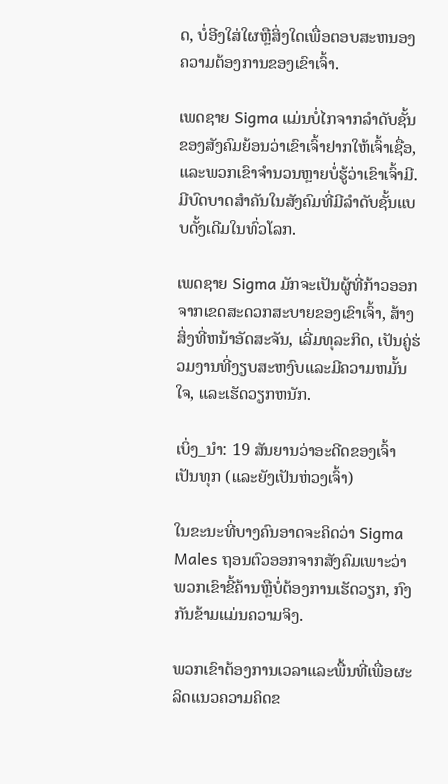ດ, ບໍ່ອີງໃສ່ໃຜຫຼືສິ່ງໃດເພື່ອຕອບສະຫນອງຄວາມຕ້ອງການຂອງເຂົາເຈົ້າ.

ເພດຊາຍ Sigma ແມ່ນບໍ່ໄກຈາກລໍາດັບຊັ້ນຂອງສັງຄົມຍ້ອນວ່າເຂົາເຈົ້າຢາກໃຫ້ເຈົ້າເຊື່ອ, ແລະພວກເຂົາຈໍານວນຫຼາຍບໍ່ຮູ້ວ່າເຂົາເຈົ້າມີ. ມີບົດບາດສໍາຄັນໃນສັງຄົມທີ່ມີລໍາດັບຊັ້ນແບບດັ້ງເດີມໃນທົ່ວໂລກ.

ເພດຊາຍ Sigma ມັກຈະເປັນຜູ້ທີ່ກ້າວອອກຈາກເຂດສະດວກສະບາຍຂອງເຂົາເຈົ້າ, ສ້າງສິ່ງທີ່ຫນ້າອັດສະຈັນ, ເລີ່ມທຸລະກິດ, ເປັນຄູ່ຮ່ວມງານທີ່ງຽບສະຫງົບແລະມີຄວາມຫມັ້ນໃຈ, ແລະເຮັດວຽກຫນັກ.

ເບິ່ງ_ນຳ: 19 ສັນຍານວ່າອະດີດຂອງເຈົ້າເປັນທຸກ (ແລະຍັງເປັນຫ່ວງເຈົ້າ)

ໃນຂະນະທີ່ບາງຄົນອາດຈະຄິດວ່າ Sigma Males ຖອນຕົວອອກຈາກສັງຄົມເພາະວ່າພວກເຂົາຂີ້ຄ້ານຫຼືບໍ່ຕ້ອງການເຮັດວຽກ, ກົງກັນຂ້າມແມ່ນຄວາມຈິງ.

ພວກເຂົາຕ້ອງການເວລາແລະພື້ນທີ່ເພື່ອຜະລິດແນວຄວາມຄິດຂ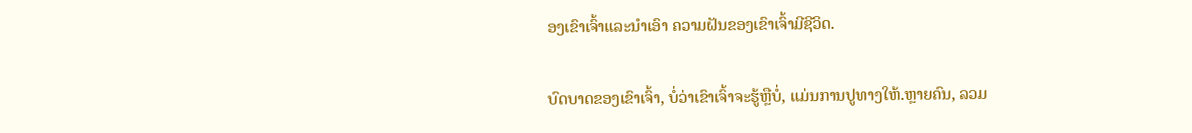ອງເຂົາເຈົ້າແລະນໍາເອົາ ຄວາມຝັນຂອງເຂົາເຈົ້າມີຊີວິດ.

ບົດບາດຂອງເຂົາເຈົ້າ, ບໍ່ວ່າເຂົາເຈົ້າຈະຮູ້ຫຼືບໍ່, ແມ່ນການປູທາງໃຫ້.ຫຼາຍຄົນ, ລວມ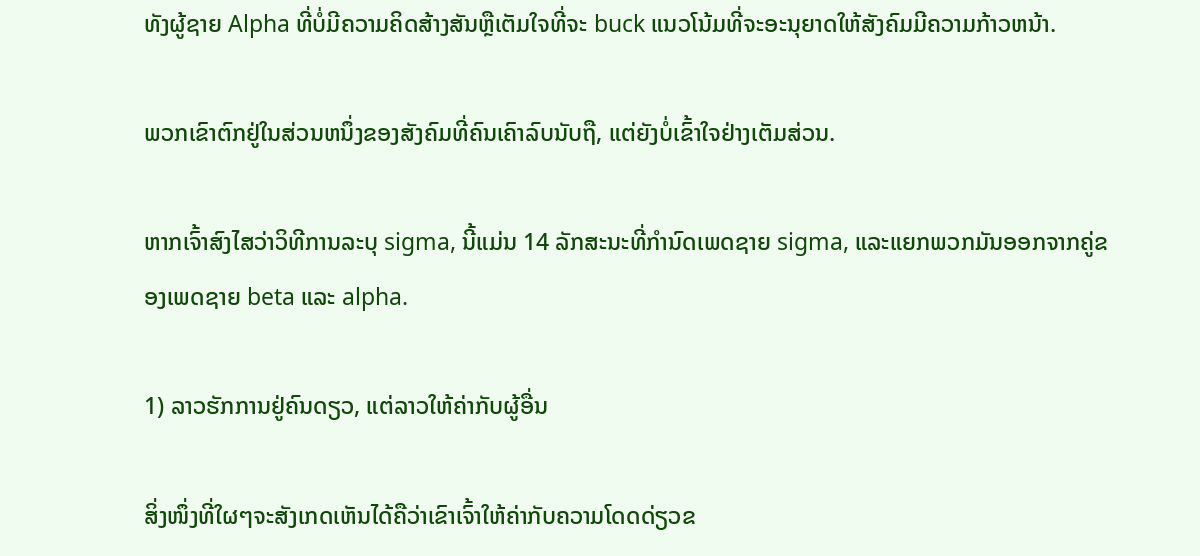ທັງຜູ້ຊາຍ Alpha ທີ່ບໍ່ມີຄວາມຄິດສ້າງສັນຫຼືເຕັມໃຈທີ່ຈະ buck ແນວໂນ້ມທີ່ຈະອະນຸຍາດໃຫ້ສັງຄົມມີຄວາມກ້າວຫນ້າ.

ພວກເຂົາຕົກຢູ່ໃນສ່ວນຫນຶ່ງຂອງສັງຄົມທີ່ຄົນເຄົາລົບນັບຖື, ແຕ່ຍັງບໍ່ເຂົ້າໃຈຢ່າງເຕັມສ່ວນ.

ຫາກເຈົ້າສົງໄສວ່າວິທີການລະບຸ sigma, ນີ້ແມ່ນ 14 ລັກສະນະທີ່ກຳນົດເພດຊາຍ sigma, ແລະແຍກພວກມັນອອກຈາກຄູ່ຂອງເພດຊາຍ beta ແລະ alpha.

1) ລາວຮັກການຢູ່ຄົນດຽວ, ແຕ່ລາວໃຫ້ຄ່າກັບຜູ້ອື່ນ

ສິ່ງໜຶ່ງທີ່ໃຜໆຈະສັງເກດເຫັນໄດ້ຄືວ່າເຂົາເຈົ້າໃຫ້ຄ່າກັບຄວາມໂດດດ່ຽວຂ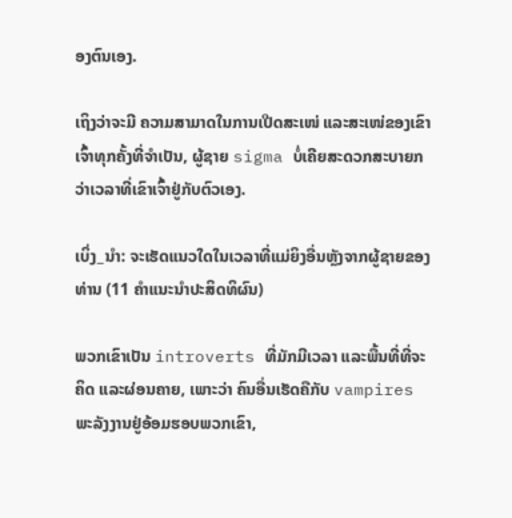ອງຕົນເອງ.

ເຖິງວ່າຈະມີ ຄວາມສາມາດໃນການເປີດສະເໜ່ ແລະສະເໜ່ຂອງເຂົາເຈົ້າທຸກຄັ້ງທີ່ຈຳເປັນ, ຜູ້ຊາຍ sigma ບໍ່ເຄີຍສະດວກສະບາຍກວ່າເວລາທີ່ເຂົາເຈົ້າຢູ່ກັບຕົວເອງ.

ເບິ່ງ_ນຳ: ຈະເຮັດແນວໃດໃນເວລາທີ່ແມ່ຍິງອື່ນຫຼັງຈາກຜູ້ຊາຍຂອງທ່ານ (11 ຄໍາແນະນໍາປະສິດທິຜົນ)

ພວກເຂົາເປັນ introverts ທີ່ມັກມີເວລາ ແລະພື້ນທີ່ທີ່ຈະຄິດ ແລະຜ່ອນຄາຍ, ເພາະວ່າ ຄົນອື່ນເຮັດຄືກັບ vampires ພະລັງງານຢູ່ອ້ອມຮອບພວກເຂົາ,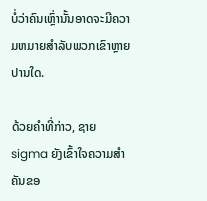ບໍ່ວ່າຄົນເຫຼົ່ານັ້ນອາດຈະມີຄວາມຫມາຍສໍາລັບພວກເຂົາຫຼາຍປານໃດ.

ດ້ວຍຄໍາທີ່ກ່າວ, ຊາຍ sigma ຍັງເຂົ້າໃຈຄວາມສໍາຄັນຂອ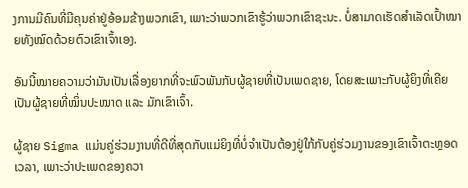ງການມີຄົນທີ່ມີຄຸນຄ່າຢູ່ອ້ອມຂ້າງພວກເຂົາ, ເພາະວ່າພວກເຂົາຮູ້ວ່າພວກເຂົາຊະນະ. ບໍ່ສາມາດເຮັດສຳເລັດເປົ້າໝາຍທັງໝົດດ້ວຍຕົວເຂົາເຈົ້າເອງ.

ອັນນີ້ໝາຍຄວາມວ່າມັນເປັນເລື່ອງຍາກທີ່ຈະພົວພັນກັບຜູ້ຊາຍທີ່ເປັນເພດຊາຍ, ໂດຍສະເພາະກັບຜູ້ຍິງທີ່ເຄີຍເປັນຜູ້ຊາຍທີ່ໝິ່ນປະໝາດ ແລະ ມັກເຂົາເຈົ້າ.

ຜູ້ຊາຍ Sigma ແມ່ນຄູ່ຮ່ວມງານທີ່ດີທີ່ສຸດກັບແມ່ຍິງທີ່ບໍ່ຈໍາເປັນຕ້ອງຢູ່ໃກ້ກັບຄູ່ຮ່ວມງານຂອງເຂົາເຈົ້າຕະຫຼອດເວລາ, ເພາະວ່າປະເພດຂອງຄວາ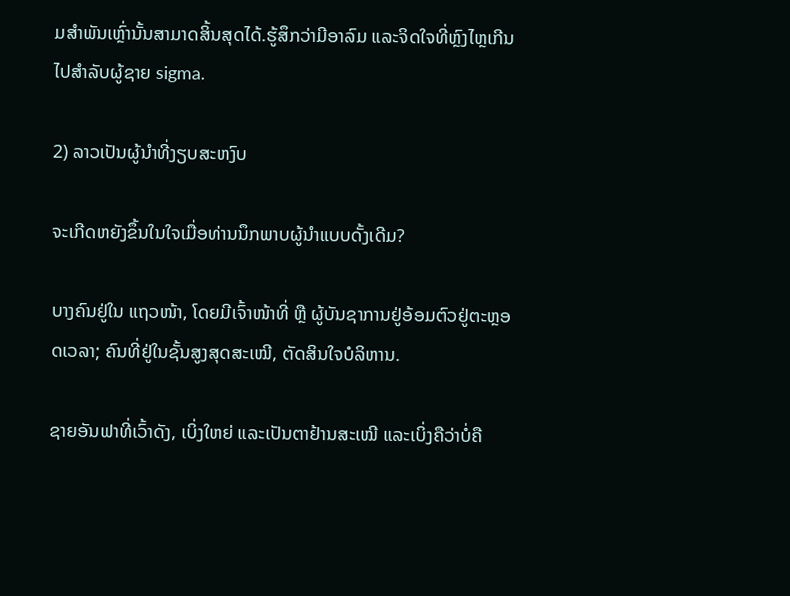ມສໍາພັນເຫຼົ່ານັ້ນສາມາດສິ້ນສຸດໄດ້.ຮູ້ສຶກວ່າມີອາລົມ ແລະຈິດໃຈທີ່ຫຼົງໄຫຼເກີນໄປສໍາລັບຜູ້ຊາຍ sigma.

2) ລາວເປັນຜູ້ນໍາທີ່ງຽບສະຫງົບ

ຈະເກີດຫຍັງຂຶ້ນໃນໃຈເມື່ອທ່ານນຶກພາບຜູ້ນໍາແບບດັ້ງເດີມ?

ບາງຄົນຢູ່ໃນ ແຖວໜ້າ, ໂດຍມີເຈົ້າໜ້າທີ່ ຫຼື ຜູ້ບັນຊາການຢູ່ອ້ອມຕົວຢູ່ຕະຫຼອດເວລາ; ຄົນທີ່ຢູ່ໃນຊັ້ນສູງສຸດສະເໝີ, ຕັດສິນໃຈບໍລິຫານ.

ຊາຍອັນຟາທີ່ເວົ້າດັງ, ເບິ່ງໃຫຍ່ ແລະເປັນຕາຢ້ານສະເໝີ ແລະເບິ່ງຄືວ່າບໍ່ຄື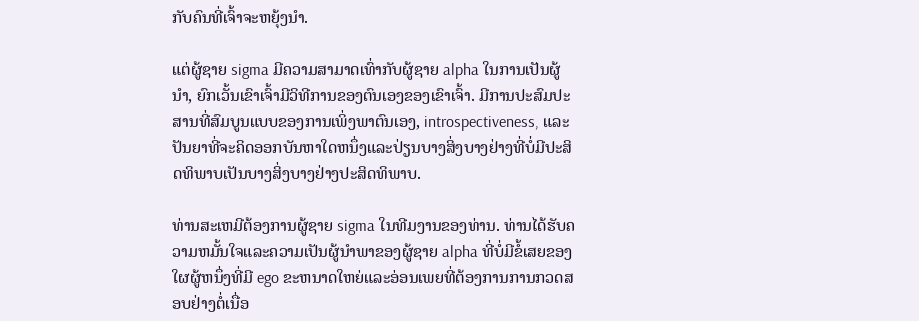ກັບຄົນທີ່ເຈົ້າຈະຫຍຸ້ງນຳ.

ແຕ່ຜູ້ຊາຍ sigma ມີຄວາມສາມາດເທົ່າກັບຜູ້ຊາຍ alpha ໃນການເປັນຜູ້ນໍາ, ຍົກເວັ້ນເຂົາເຈົ້າມີວິທີການຂອງຕົນເອງຂອງເຂົາເຈົ້າ. ມີການປະສົມປະສານທີ່ສົມບູນແບບຂອງການເພິ່ງພາຕົນເອງ, introspectiveness, ແລະປັນຍາທີ່ຈະຄິດອອກບັນຫາໃດຫນຶ່ງແລະປ່ຽນບາງສິ່ງບາງຢ່າງທີ່ບໍ່ມີປະສິດທິພາບເປັນບາງສິ່ງບາງຢ່າງປະສິດທິພາບ.

ທ່ານສະເຫມີຕ້ອງການຜູ້ຊາຍ sigma ໃນທີມງານຂອງທ່ານ. ທ່ານໄດ້ຮັບຄວາມຫມັ້ນໃຈແລະຄວາມເປັນຜູ້ນໍາພາຂອງຜູ້ຊາຍ alpha ທີ່ບໍ່ມີຂໍ້ເສຍຂອງໃຜຜູ້ຫນຶ່ງທີ່ມີ ego ຂະຫນາດໃຫຍ່ແລະອ່ອນເພຍທີ່ຕ້ອງການການກວດສອບຢ່າງຕໍ່ເນື່ອ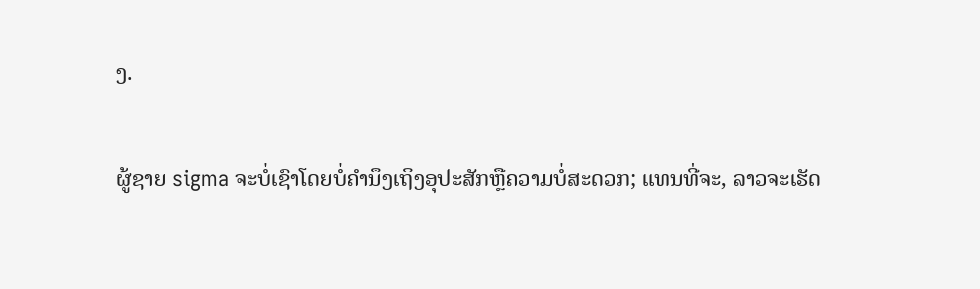ງ.

ຜູ້ຊາຍ sigma ຈະບໍ່ເຊົາໂດຍບໍ່ຄໍານຶງເຖິງອຸປະສັກຫຼືຄວາມບໍ່ສະດວກ; ແທນທີ່ຈະ, ລາວຈະເຮັດ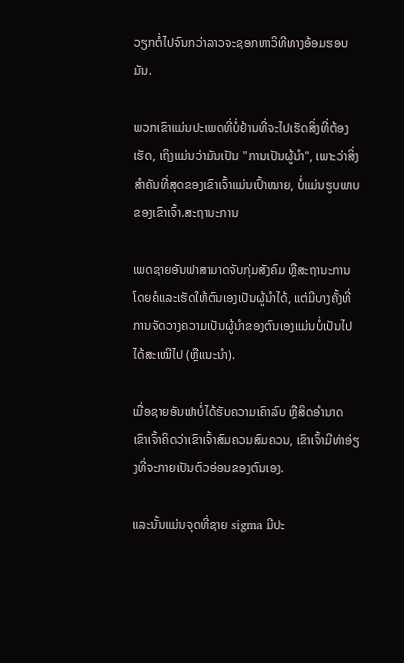ວຽກຕໍ່ໄປຈົນກວ່າລາວຈະຊອກຫາວິທີທາງອ້ອມຮອບມັນ.

ພວກເຂົາແມ່ນປະເພດທີ່ບໍ່ຢ້ານທີ່ຈະໄປເຮັດສິ່ງທີ່ຕ້ອງເຮັດ, ເຖິງແມ່ນວ່າມັນເປັນ "ການເປັນຜູ້ນໍາ", ເພາະວ່າສິ່ງສຳຄັນທີ່ສຸດຂອງເຂົາເຈົ້າແມ່ນເປົ້າໝາຍ, ບໍ່ແມ່ນຮູບພາບຂອງເຂົາເຈົ້າ.ສະຖານະການ

ເພດຊາຍອັນຟາສາມາດຈັບກຸ່ມສັງຄົມ ຫຼືສະຖານະການໂດຍຄໍແລະເຮັດໃຫ້ຕົນເອງເປັນຜູ້ນໍາໄດ້, ແຕ່ມີບາງຄັ້ງທີ່ການຈັດວາງຄວາມເປັນຜູ້ນໍາຂອງຕົນເອງແມ່ນບໍ່ເປັນໄປໄດ້ສະເໝີໄປ (ຫຼືແນະນໍາ).

ເມື່ອຊາຍອັນຟາບໍ່ໄດ້ຮັບຄວາມເຄົາລົບ ຫຼືສິດອຳນາດ ເຂົາເຈົ້າຄິດວ່າເຂົາເຈົ້າສົມຄວນສົມຄວນ, ເຂົາເຈົ້າມີທ່າອ່ຽງທີ່ຈະກາຍເປັນຕົວອ່ອນຂອງຕົນເອງ.

ແລະນັ້ນແມ່ນຈຸດທີ່ຊາຍ sigma ມີປະ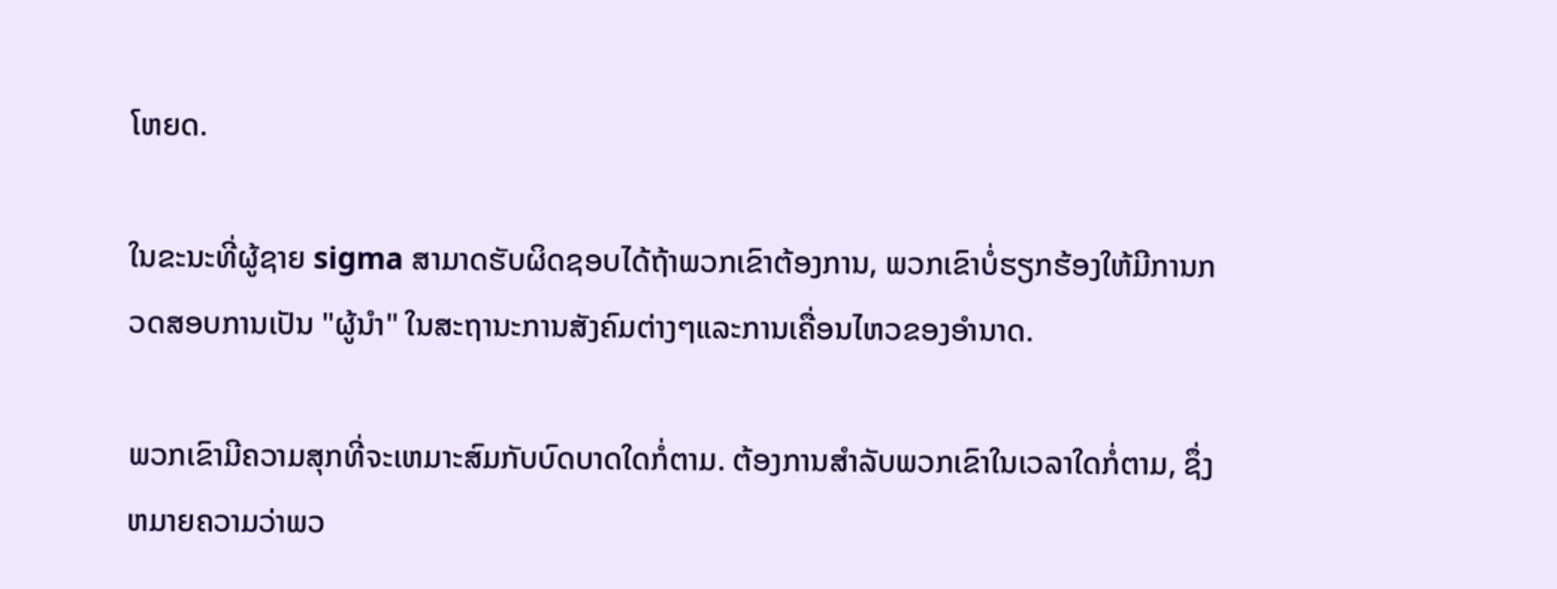ໂຫຍດ.

ໃນຂະນະທີ່ຜູ້ຊາຍ sigma ສາມາດຮັບຜິດຊອບໄດ້ຖ້າພວກເຂົາຕ້ອງການ, ພວກເຂົາບໍ່ຮຽກຮ້ອງໃຫ້ມີການກວດສອບການເປັນ "ຜູ້ນໍາ" ໃນສະຖານະການສັງຄົມຕ່າງໆແລະການເຄື່ອນໄຫວຂອງອໍານາດ.

ພວກເຂົາມີຄວາມສຸກທີ່ຈະເຫມາະສົມກັບບົດບາດໃດກໍ່ຕາມ. ຕ້ອງການສໍາລັບພວກເຂົາໃນເວລາໃດກໍ່ຕາມ, ຊຶ່ງຫມາຍຄວາມວ່າພວ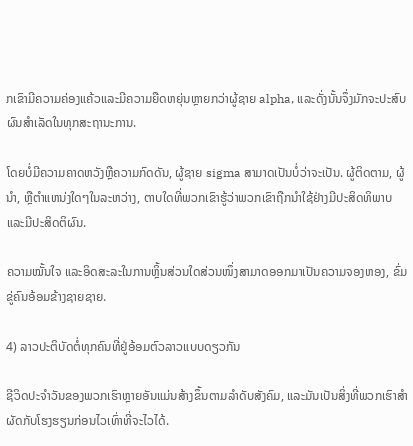ກເຂົາມີຄວາມຄ່ອງແຄ້ວແລະມີຄວາມຍືດຫຍຸ່ນຫຼາຍກວ່າຜູ້ຊາຍ alpha, ແລະດັ່ງນັ້ນຈຶ່ງມັກຈະປະສົບຜົນສໍາເລັດໃນທຸກສະຖານະການ.

ໂດຍບໍ່ມີຄວາມຄາດຫວັງຫຼືຄວາມກົດດັນ, ຜູ້ຊາຍ sigma ສາມາດເປັນບໍ່ວ່າຈະເປັນ. ຜູ້ຕິດຕາມ, ຜູ້ນໍາ, ຫຼືຕໍາແຫນ່ງໃດໆໃນລະຫວ່າງ, ຕາບໃດທີ່ພວກເຂົາຮູ້ວ່າພວກເຂົາຖືກນໍາໃຊ້ຢ່າງມີປະສິດທິພາບແລະມີປະສິດຕິຜົນ.

ຄວາມໝັ້ນໃຈ ແລະອິດສະລະໃນການຫຼິ້ນສ່ວນໃດສ່ວນໜຶ່ງສາມາດອອກມາເປັນຄວາມຈອງຫອງ, ຂົ່ມຂູ່ຄົນອ້ອມຂ້າງຊາຍຊາຍ.

4) ລາວປະຕິບັດຕໍ່ທຸກຄົນທີ່ຢູ່ອ້ອມຕົວລາວແບບດຽວກັນ

ຊີວິດປະຈຳວັນຂອງພວກເຮົາຫຼາຍອັນແມ່ນສ້າງຂຶ້ນຕາມລຳດັບສັງຄົມ, ແລະມັນເປັນສິ່ງທີ່ພວກເຮົາສຳຜັດກັບໂຮງຮຽນກ່ອນໄວເທົ່າທີ່ຈະໄວໄດ້.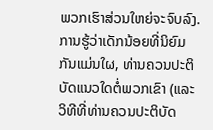ພວກເຮົາສ່ວນໃຫຍ່ຈະຈົບລົງ.ການຮູ້ວ່າເດັກນ້ອຍທີ່ນິຍົມກັນແມ່ນໃຜ, ທ່ານຄວນປະຕິບັດແນວໃດຕໍ່ພວກເຂົາ (ແລະວິທີທີ່ທ່ານຄວນປະຕິບັດ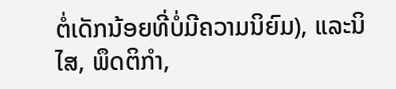ຕໍ່ເດັກນ້ອຍທີ່ບໍ່ມີຄວາມນິຍົມ), ແລະນິໄສ, ພຶດຕິກໍາ,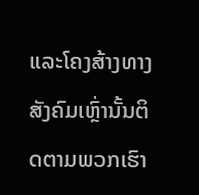ແລະໂຄງສ້າງທາງສັງຄົມເຫຼົ່ານັ້ນຕິດຕາມພວກເຮົາ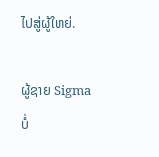ໄປສູ່ຜູ້ໃຫຍ່.

ຜູ້ຊາຍ Sigma ບໍ່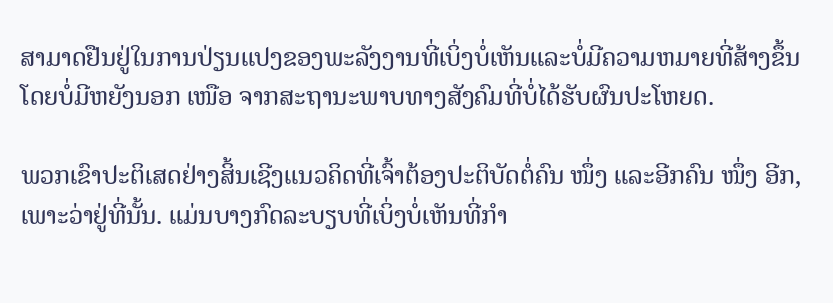ສາມາດຢືນຢູ່ໃນການປ່ຽນແປງຂອງພະລັງງານທີ່ເບິ່ງບໍ່ເຫັນແລະບໍ່ມີຄວາມຫມາຍທີ່ສ້າງຂຶ້ນໂດຍບໍ່ມີຫຍັງນອກ ເໜືອ ຈາກສະຖານະພາບທາງສັງຄົມທີ່ບໍ່ໄດ້ຮັບຜົນປະໂຫຍດ.

ພວກເຂົາປະຕິເສດຢ່າງສິ້ນເຊີງແນວຄິດທີ່ເຈົ້າຕ້ອງປະຕິບັດຕໍ່ຄົນ ໜຶ່ງ ແລະອີກຄົນ ໜຶ່ງ ອີກ, ເພາະວ່າຢູ່ທີ່ນັ້ນ. ແມ່ນບາງກົດລະບຽບທີ່ເບິ່ງບໍ່ເຫັນທີ່ກຳ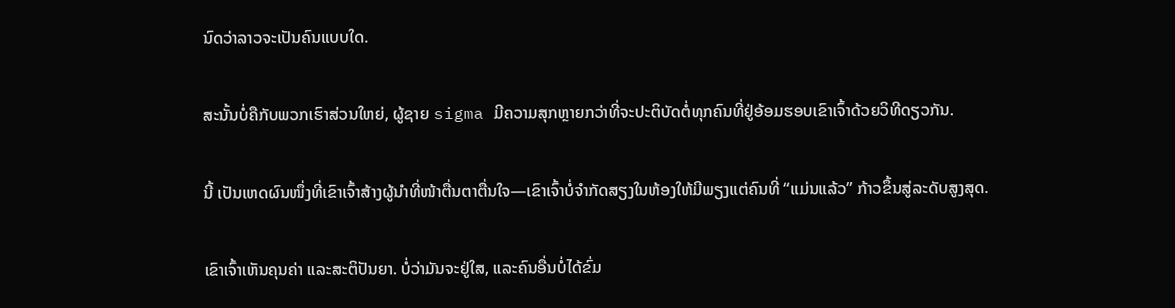ນົດວ່າລາວຈະເປັນຄົນແບບໃດ.

ສະນັ້ນບໍ່ຄືກັບພວກເຮົາສ່ວນໃຫຍ່, ຜູ້ຊາຍ sigma ມີຄວາມສຸກຫຼາຍກວ່າທີ່ຈະປະຕິບັດຕໍ່ທຸກຄົນທີ່ຢູ່ອ້ອມຮອບເຂົາເຈົ້າດ້ວຍວິທີດຽວກັນ.

ນີ້ ເປັນເຫດຜົນໜຶ່ງທີ່ເຂົາເຈົ້າສ້າງຜູ້ນໍາທີ່ໜ້າຕື່ນຕາຕື່ນໃຈ—ເຂົາເຈົ້າບໍ່ຈຳກັດສຽງໃນຫ້ອງໃຫ້ມີພຽງແຕ່ຄົນທີ່ “ແມ່ນແລ້ວ” ກ້າວຂຶ້ນສູ່ລະດັບສູງສຸດ.

ເຂົາເຈົ້າເຫັນຄຸນຄ່າ ແລະສະຕິປັນຍາ. ບໍ່ວ່າມັນຈະຢູ່ໃສ, ແລະຄົນອື່ນບໍ່ໄດ້ຂົ່ມ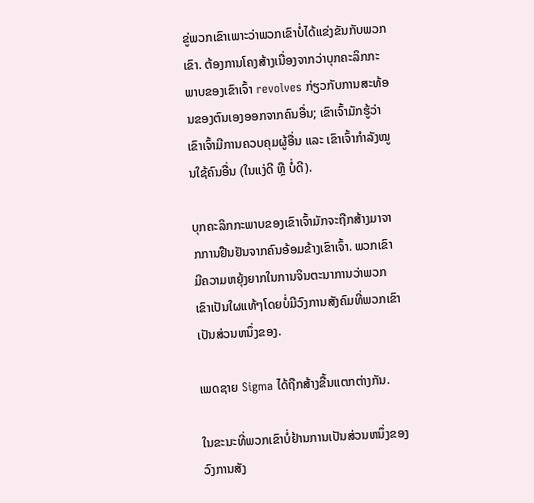ຂູ່ພວກເຂົາເພາະວ່າພວກເຂົາບໍ່ໄດ້ແຂ່ງຂັນກັບພວກເຂົາ. ຕ້ອງການໂຄງສ້າງເນື່ອງຈາກວ່າບຸກຄະລິກກະພາບຂອງເຂົາເຈົ້າ revolves ກ່ຽວກັບການສະທ້ອນຂອງຕົນເອງອອກຈາກຄົນອື່ນ; ເຂົາເຈົ້າມັກຮູ້ວ່າເຂົາເຈົ້າມີການຄວບຄຸມຜູ້ອື່ນ ແລະ ເຂົາເຈົ້າກໍາລັງໝູນໃຊ້ຄົນອື່ນ (ໃນແງ່ດີ ຫຼື ບໍ່ດີ).

ບຸກຄະລິກກະພາບຂອງເຂົາເຈົ້າມັກຈະຖືກສ້າງມາຈາກການຢືນຢັນຈາກຄົນອ້ອມຂ້າງເຂົາເຈົ້າ. ພວກເຂົາມີຄວາມຫຍຸ້ງຍາກໃນການຈິນຕະນາການວ່າພວກເຂົາເປັນໃຜແທ້ໆໂດຍບໍ່ມີວົງການສັງຄົມທີ່ພວກເຂົາເປັນສ່ວນຫນຶ່ງຂອງ.

ເພດຊາຍ Sigma ໄດ້ຖືກສ້າງຂື້ນແຕກຕ່າງກັນ.

ໃນຂະນະທີ່ພວກເຂົາບໍ່ຢ້ານການເປັນສ່ວນຫນຶ່ງຂອງວົງການສັງ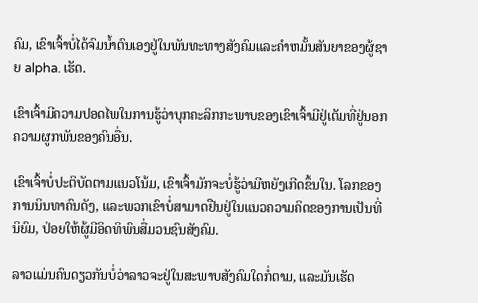ຄົມ, ເຂົາເຈົ້າບໍ່ໄດ້ຈົມນ້ຳຕົນເອງຢູ່ໃນພັນທະທາງສັງຄົມແລະຄໍາຫມັ້ນສັນຍາຂອງຜູ້ຊາຍ alpha. ເຮັດ.

ເຂົາເຈົ້າມີຄວາມປອດໄພໃນການຮູ້ວ່າບຸກຄະລິກກະພາບຂອງເຂົາເຈົ້າມີຢູ່ເຕັມທີ່ຢູ່ນອກຄວາມຜູກພັນຂອງຄົນອື່ນ.

ເຂົາເຈົ້າບໍ່ປະຕິບັດຕາມແນວໂນ້ມ, ເຂົາເຈົ້າມັກຈະບໍ່ຮູ້ວ່າມີຫຍັງເກີດຂຶ້ນໃນ. ໂລກຂອງການນິນທາຄົນດັງ, ແລະພວກເຂົາບໍ່ສາມາດຢືນຢູ່ໃນແນວຄວາມຄິດຂອງການເປັນທີ່ນິຍົມ, ປ່ອຍໃຫ້ຜູ້ມີອິດທິພົນສື່ມວນຊົນສັງຄົມ.

ລາວແມ່ນຄົນດຽວກັນບໍ່ວ່າລາວຈະຢູ່ໃນສະພາບສັງຄົມໃດກໍ່ຕາມ, ແລະມັນເຮັດ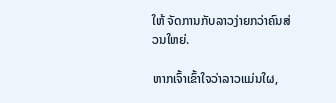ໃຫ້ ຈັດການກັບລາວງ່າຍກວ່າຄົນສ່ວນໃຫຍ່.

ຫາກເຈົ້າເຂົ້າໃຈວ່າລາວແມ່ນໃຜ,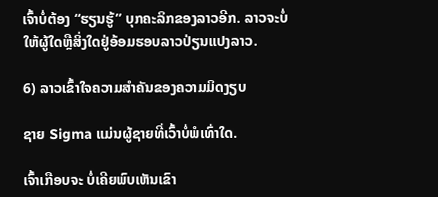ເຈົ້າບໍ່ຕ້ອງ “ຮຽນຮູ້” ບຸກຄະລິກຂອງລາວອີກ. ລາວຈະບໍ່ໃຫ້ຜູ້ໃດຫຼືສິ່ງໃດຢູ່ອ້ອມຮອບລາວປ່ຽນແປງລາວ.

6) ລາວເຂົ້າໃຈຄວາມສຳຄັນຂອງຄວາມມິດງຽບ

ຊາຍ Sigma ແມ່ນຜູ້ຊາຍທີ່ເວົ້າບໍ່ພໍເທົ່າໃດ.

ເຈົ້າເກືອບຈະ ບໍ່ເຄີຍພົບເຫັນເຂົາ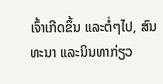ເຈົ້າເກີດຂຶ້ນ ແລະຕໍ່ໆໄປ, ສົນທະນາ ແລະນິນທາກ່ຽວ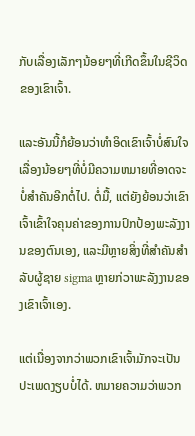ກັບເລື່ອງເລັກໆນ້ອຍໆທີ່ເກີດຂຶ້ນໃນຊີວິດຂອງເຂົາເຈົ້າ.

ແລະອັນນີ້ກໍຍ້ອນວ່າທໍາອິດເຂົາເຈົ້າບໍ່ສົນໃຈເລື່ອງນ້ອຍໆທີ່ບໍ່ມີຄວາມຫມາຍທີ່ອາດຈະບໍ່ສໍາຄັນອີກຕໍ່ໄປ. ຕໍ່ມື້, ແຕ່ຍັງຍ້ອນວ່າເຂົາເຈົ້າເຂົ້າໃຈຄຸນຄ່າຂອງການປົກປ້ອງພະລັງງານຂອງຕົນເອງ, ແລະມີຫຼາຍສິ່ງທີ່ສໍາຄັນສໍາລັບຜູ້ຊາຍ sigma ຫຼາຍກ່ວາພະລັງງານຂອງເຂົາເຈົ້າເອງ.

ແຕ່ເນື່ອງຈາກວ່າພວກເຂົາເຈົ້າມັກຈະເປັນປະເພດງຽບບໍ່ໄດ້. ຫມາຍຄວາມວ່າພວກ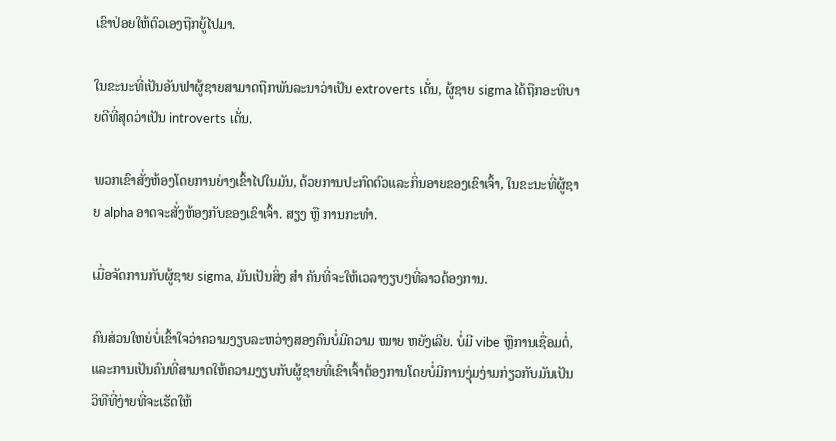ເຂົາປ່ອຍໃຫ້ຕົວເອງຖືກຍູ້ໄປມາ.

ໃນຂະນະທີ່ເປັນອັນຟາຜູ້ຊາຍສາມາດຖືກພັນລະນາວ່າເປັນ extroverts ເດັ່ນ, ຜູ້ຊາຍ sigma ໄດ້ຖືກອະທິບາຍດີທີ່ສຸດວ່າເປັນ introverts ເດັ່ນ.

ພວກເຂົາສັ່ງຫ້ອງໂດຍການຍ່າງເຂົ້າໄປໃນມັນ, ດ້ວຍການປະກົດຕົວແລະກິ່ນອາຍຂອງເຂົາເຈົ້າ, ໃນຂະນະທີ່ຜູ້ຊາຍ alpha ອາດຈະສັ່ງຫ້ອງກັບຂອງເຂົາເຈົ້າ. ສຽງ ຫຼື ການກະທຳ.

ເມື່ອຈັດການກັບຜູ້ຊາຍ sigma, ມັນເປັນສິ່ງ ສຳ ຄັນທີ່ຈະໃຫ້ເວລາງຽບໆທີ່ລາວຕ້ອງການ.

ຄົນສ່ວນໃຫຍ່ບໍ່ເຂົ້າໃຈວ່າຄວາມງຽບລະຫວ່າງສອງຄົນບໍ່ມີຄວາມ ໝາຍ ຫຍັງເລີຍ. ບໍ່ມີ vibe ຫຼືການເຊື່ອມຕໍ່, ແລະການເປັນຄົນທີ່ສາມາດໃຫ້ຄວາມງຽບກັບຜູ້ຊາຍທີ່ເຂົາເຈົ້າຕ້ອງການໂດຍບໍ່ມີການງຸ່ມງ່າມກ່ຽວກັບມັນເປັນວິທີທີ່ງ່າຍທີ່ຈະເຮັດໃຫ້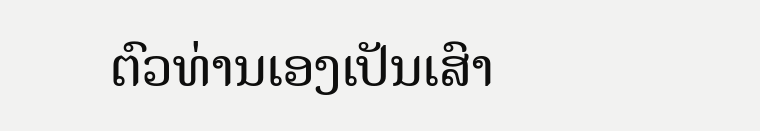ຕົວທ່ານເອງເປັນເສົາ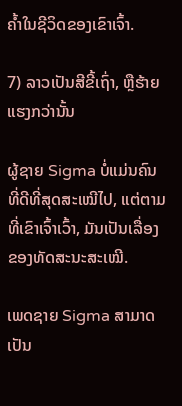ຄ້ຳໃນຊີວິດຂອງເຂົາເຈົ້າ.

7) ລາວເປັນສີຂີ້ເຖົ່າ, ຫຼືຮ້າຍແຮງກວ່ານັ້ນ

ຜູ້ຊາຍ Sigma ບໍ່ແມ່ນຄົນທີ່ດີທີ່ສຸດສະເໝີໄປ, ແຕ່ຕາມທີ່ເຂົາເຈົ້າເວົ້າ, ມັນເປັນເລື່ອງຂອງທັດສະນະສະເໝີ.

ເພດຊາຍ Sigma ສາມາດເປັນ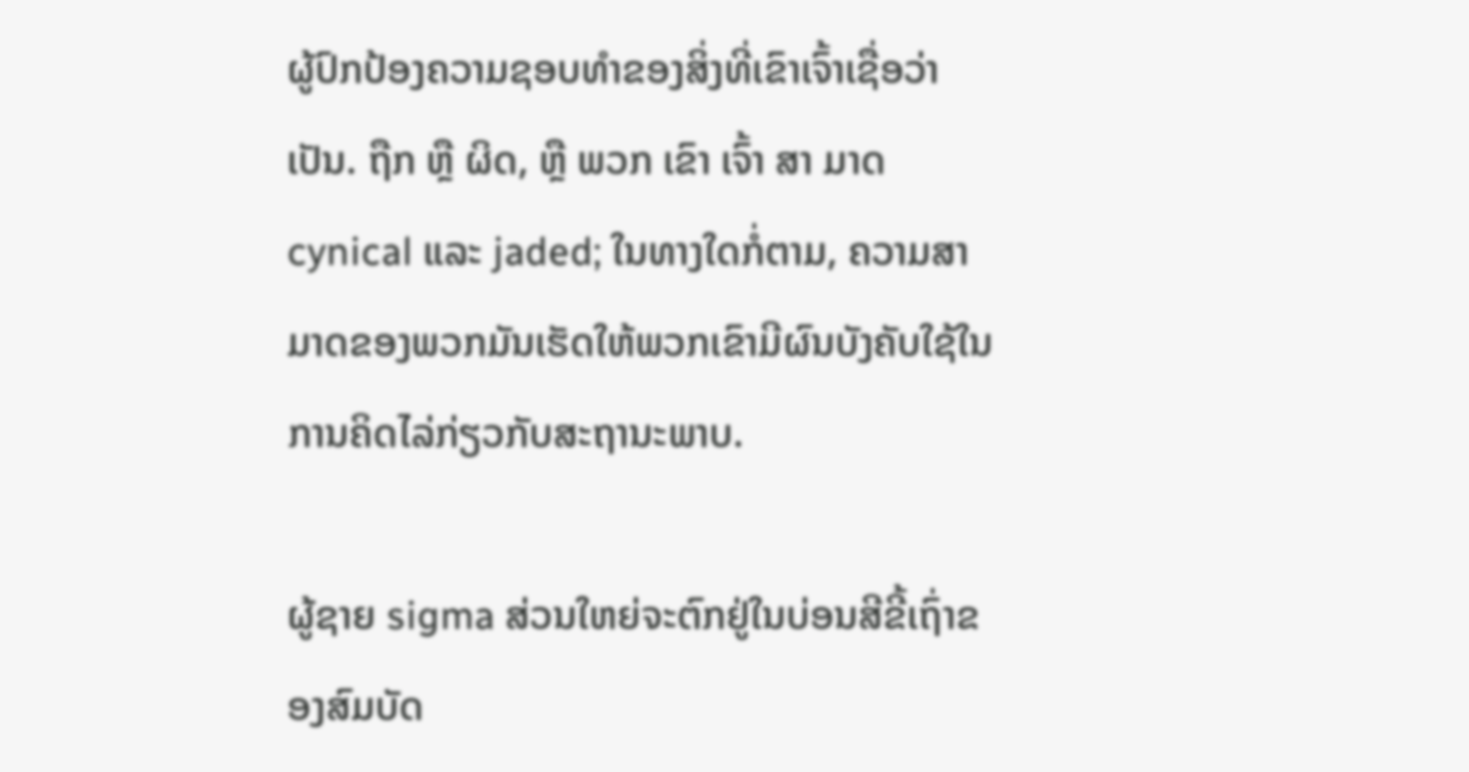ຜູ້ປົກປ້ອງຄວາມຊອບທໍາຂອງສິ່ງທີ່ເຂົາເຈົ້າເຊື່ອວ່າເປັນ. ຖືກ ຫຼື ຜິດ, ຫຼື ພວກ ເຂົາ ເຈົ້າ ສາ ມາດ cynical ແລະ jaded; ໃນທາງໃດກໍ່ຕາມ, ຄວາມສາມາດຂອງພວກມັນເຮັດໃຫ້ພວກເຂົາມີຜົນບັງຄັບໃຊ້ໃນການຄິດໄລ່ກ່ຽວກັບສະຖານະພາບ.

ຜູ້ຊາຍ sigma ສ່ວນໃຫຍ່ຈະຕົກຢູ່ໃນບ່ອນສີຂີ້ເຖົ່າຂອງສົມບັດ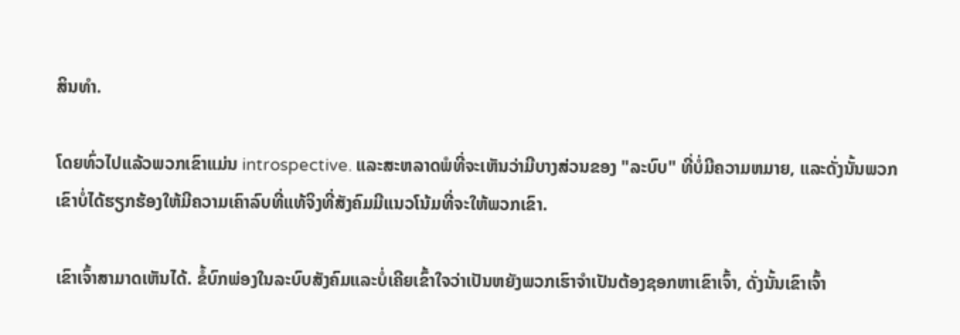ສິນທໍາ.

ໂດຍທົ່ວໄປແລ້ວພວກເຂົາແມ່ນ introspective. ແລະສະຫລາດພໍທີ່ຈະເຫັນວ່າມີບາງສ່ວນຂອງ "ລະບົບ" ທີ່ບໍ່ມີຄວາມຫມາຍ, ແລະດັ່ງນັ້ນພວກເຂົາບໍ່ໄດ້ຮຽກຮ້ອງໃຫ້ມີຄວາມເຄົາລົບທີ່ແທ້ຈິງທີ່ສັງຄົມມີແນວໂນ້ມທີ່ຈະໃຫ້ພວກເຂົາ.

ເຂົາເຈົ້າສາມາດເຫັນໄດ້. ຂໍ້ບົກພ່ອງໃນລະບົບສັງຄົມແລະບໍ່ເຄີຍເຂົ້າໃຈວ່າເປັນຫຍັງພວກເຮົາຈໍາເປັນຕ້ອງຊອກຫາເຂົາເຈົ້າ, ດັ່ງນັ້ນເຂົາເຈົ້າ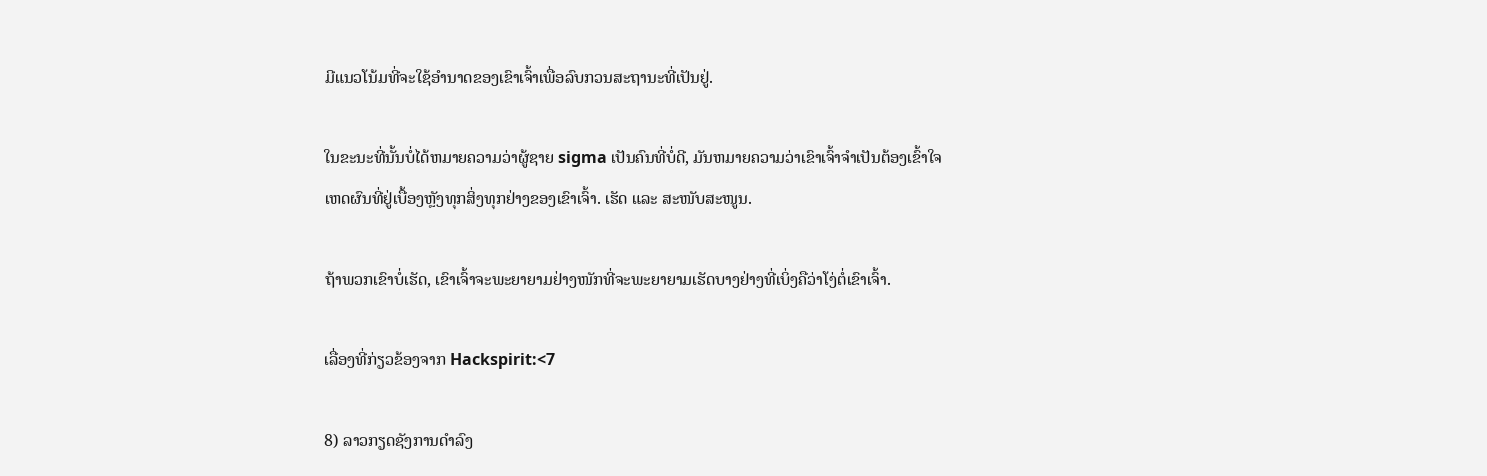ມີແນວໂນ້ມທີ່ຈະໃຊ້ອໍານາດຂອງເຂົາເຈົ້າເພື່ອລົບກວນສະຖານະທີ່ເປັນຢູ່.

ໃນຂະນະທີ່ນັ້ນບໍ່ໄດ້ຫມາຍຄວາມວ່າຜູ້ຊາຍ sigma ເປັນຄົນທີ່ບໍ່ດີ, ມັນຫມາຍຄວາມວ່າເຂົາເຈົ້າຈໍາເປັນຕ້ອງເຂົ້າໃຈເຫດຜົນທີ່ຢູ່ເບື້ອງຫຼັງທຸກສິ່ງທຸກຢ່າງຂອງເຂົາເຈົ້າ. ເຮັດ ແລະ ສະໜັບສະໜູນ.

ຖ້າພວກເຂົາບໍ່ເຮັດ, ເຂົາເຈົ້າຈະພະຍາຍາມຢ່າງໜັກທີ່ຈະພະຍາຍາມເຮັດບາງຢ່າງທີ່ເບິ່ງຄືວ່າໂງ່ຕໍ່ເຂົາເຈົ້າ.

ເລື່ອງທີ່ກ່ຽວຂ້ອງຈາກ Hackspirit:<7

8) ລາວກຽດຊັງການດໍາລົງ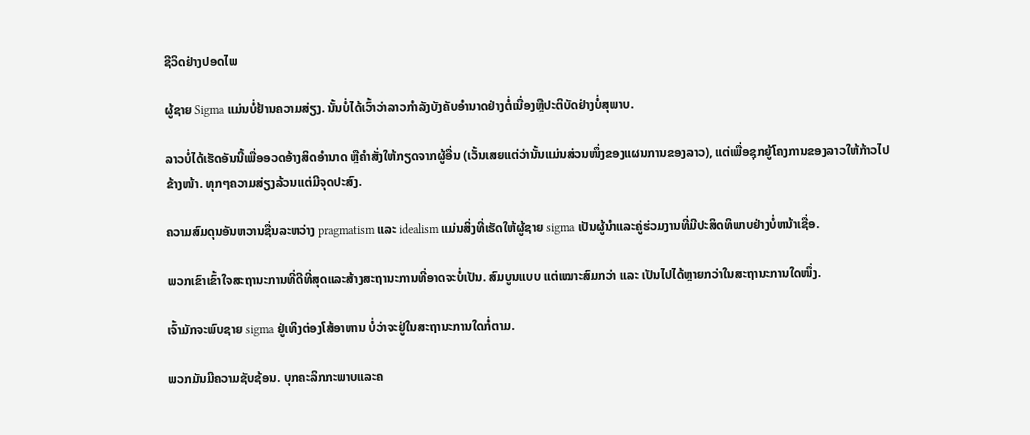ຊີວິດຢ່າງປອດໄພ

ຜູ້ຊາຍ Sigma ແມ່ນບໍ່ຢ້ານຄວາມສ່ຽງ. ນັ້ນບໍ່ໄດ້ເວົ້າວ່າລາວກໍາລັງບັງຄັບອໍານາດຢ່າງຕໍ່ເນື່ອງຫຼືປະຕິບັດຢ່າງບໍ່ສຸພາບ.

ລາວບໍ່ໄດ້ເຮັດອັນນີ້ເພື່ອອວດອ້າງສິດອຳນາດ ຫຼືຄຳສັ່ງໃຫ້ກຽດຈາກຜູ້ອື່ນ (ເວັ້ນເສຍແຕ່ວ່ານັ້ນແມ່ນສ່ວນໜຶ່ງຂອງແຜນການຂອງລາວ), ແຕ່ເພື່ອຊຸກຍູ້ໂຄງການຂອງລາວໃຫ້ກ້າວໄປຂ້າງໜ້າ. ທຸກໆຄວາມສ່ຽງລ້ວນແຕ່ມີຈຸດປະສົງ.

ຄວາມສົມດຸນອັນຫວານຊື່ນລະຫວ່າງ pragmatism ແລະ idealism ແມ່ນສິ່ງທີ່ເຮັດໃຫ້ຜູ້ຊາຍ sigma ເປັນຜູ້ນໍາແລະຄູ່ຮ່ວມງານທີ່ມີປະສິດທິພາບຢ່າງບໍ່ຫນ້າເຊື່ອ.

ພວກເຂົາເຂົ້າໃຈສະຖານະການທີ່ດີທີ່ສຸດແລະສ້າງສະຖານະການທີ່ອາດຈະບໍ່ເປັນ. ສົມບູນແບບ ແຕ່ເໝາະສົມກວ່າ ແລະ ເປັນໄປໄດ້ຫຼາຍກວ່າໃນສະຖານະການໃດໜຶ່ງ.

ເຈົ້າມັກຈະພົບຊາຍ sigma ຢູ່ເທິງຕ່ອງໂສ້ອາຫານ ບໍ່ວ່າຈະຢູ່ໃນສະຖານະການໃດກໍ່ຕາມ.

ພວກມັນມີຄວາມຊັບຊ້ອນ. ບຸກຄະລິກກະພາບແລະຄ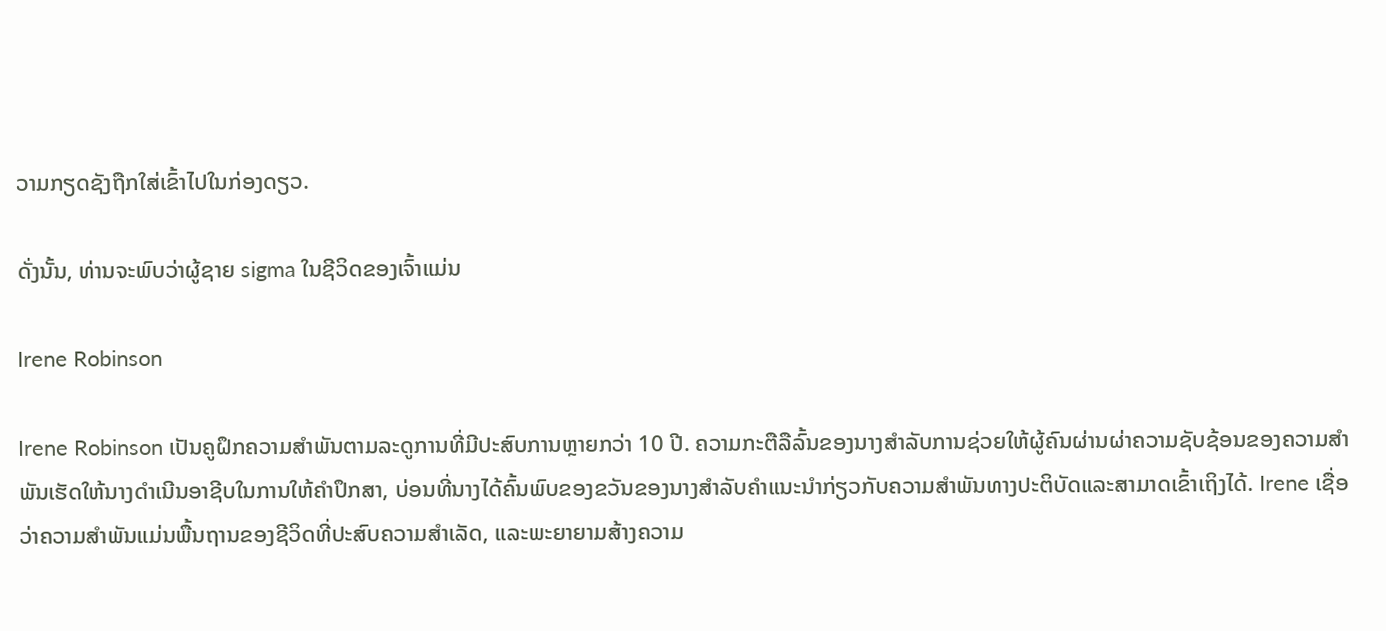ວາມກຽດຊັງຖືກໃສ່ເຂົ້າໄປໃນກ່ອງດຽວ.

ດັ່ງນັ້ນ, ທ່ານຈະພົບວ່າຜູ້ຊາຍ sigma ໃນຊີວິດຂອງເຈົ້າແມ່ນ

Irene Robinson

Irene Robinson ເປັນຄູຝຶກຄວາມສໍາພັນຕາມລະດູການທີ່ມີປະສົບການຫຼາຍກວ່າ 10 ປີ. ຄວາມກະຕືລືລົ້ນຂອງນາງສໍາລັບການຊ່ວຍໃຫ້ຜູ້ຄົນຜ່ານຜ່າຄວາມຊັບຊ້ອນຂອງຄວາມສໍາພັນເຮັດໃຫ້ນາງດໍາເນີນອາຊີບໃນການໃຫ້ຄໍາປຶກສາ, ບ່ອນທີ່ນາງໄດ້ຄົ້ນພົບຂອງຂວັນຂອງນາງສໍາລັບຄໍາແນະນໍາກ່ຽວກັບຄວາມສໍາພັນທາງປະຕິບັດແລະສາມາດເຂົ້າເຖິງໄດ້. Irene ເຊື່ອວ່າຄວາມສຳພັນແມ່ນພື້ນຖານຂອງຊີວິດທີ່ປະສົບຄວາມສຳເລັດ, ແລະພະຍາຍາມສ້າງຄວາມ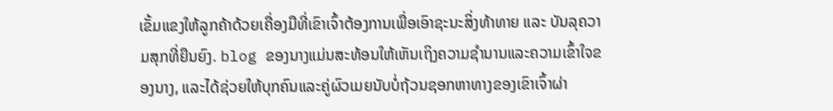ເຂັ້ມແຂງໃຫ້ລູກຄ້າດ້ວຍເຄື່ອງມືທີ່ເຂົາເຈົ້າຕ້ອງການເພື່ອເອົາຊະນະສິ່ງທ້າທາຍ ແລະ ບັນລຸຄວາມສຸກທີ່ຍືນຍົງ. blog ຂອງນາງແມ່ນສະທ້ອນໃຫ້ເຫັນເຖິງຄວາມຊໍານານແລະຄວາມເຂົ້າໃຈຂອງນາງ, ແລະໄດ້ຊ່ວຍໃຫ້ບຸກຄົນແລະຄູ່ຜົວເມຍນັບບໍ່ຖ້ວນຊອກຫາທາງຂອງເຂົາເຈົ້າຜ່າ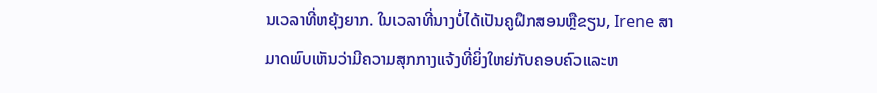ນເວລາທີ່ຫຍຸ້ງຍາກ. ໃນເວລາທີ່ນາງບໍ່ໄດ້ເປັນຄູຝຶກສອນຫຼືຂຽນ, Irene ສາມາດພົບເຫັນວ່າມີຄວາມສຸກກາງແຈ້ງທີ່ຍິ່ງໃຫຍ່ກັບຄອບຄົວແລະຫ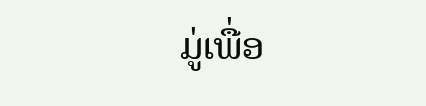ມູ່ເພື່ອ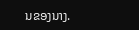ນຂອງນາງ.